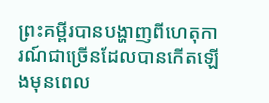ព្រះគម្ពីរបានបង្ហាញពីហេតុការណ៍ជាច្រើនដែលបានកើតឡើងមុនពេល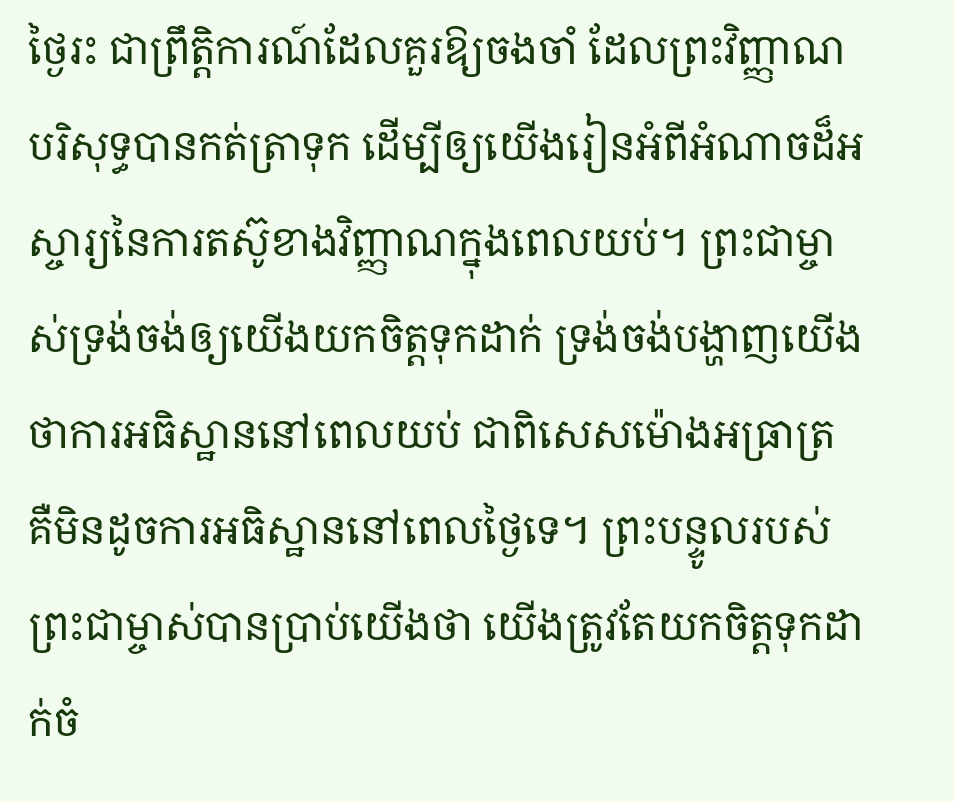ថ្ងៃរះ ជាព្រឹត្តិការណ៍ដែលគួរឱ្យចងចាំ ដែលព្រះវិញ្ញាណបរិសុទ្ធបានកត់ត្រាទុក ដើម្បីឲ្យយើងរៀនអំពីអំណាចដ៏អស្ចារ្យនៃការតស៊ូខាងវិញ្ញាណក្នុងពេលយប់។ ព្រះជាម្ចាស់ទ្រង់ចង់ឲ្យយើងយកចិត្តទុកដាក់ ទ្រង់ចង់បង្ហាញយើងថាការអធិស្ឋាននៅពេលយប់ ជាពិសេសម៉ោងអធ្រាត្រ គឺមិនដូចការអធិស្ឋាននៅពេលថ្ងៃទេ។ ព្រះបន្ទូលរបស់ព្រះជាម្ចាស់បានប្រាប់យើងថា យើងត្រូវតែយកចិត្តទុកដាក់ចំ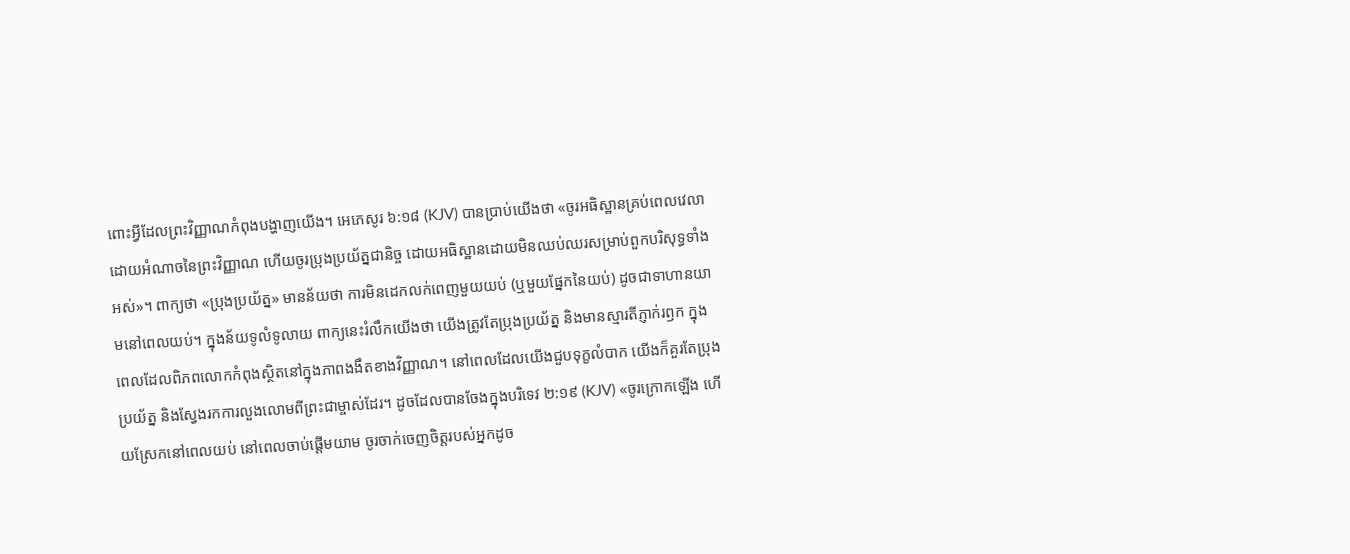ពោះអ្វីដែលព្រះវិញ្ញាណកំពុងបង្ហាញយើង។ អេភេសូរ ៦:១៨ (KJV) បានប្រាប់យើងថា «ចូរអធិស្ឋានគ្រប់ពេលវេលាដោយអំណាចនៃព្រះវិញ្ញាណ ហើយចូរប្រុងប្រយ័ត្នជានិច្ច ដោយអធិស្ឋានដោយមិនឈប់ឈរសម្រាប់ពួកបរិសុទ្ធទាំងអស់»។ ពាក្យថា «ប្រុងប្រយ័ត្ន» មានន័យថា ការមិនដេកលក់ពេញមួយយប់ (ឬមួយផ្នែកនៃយប់) ដូចជាទាហានយាមនៅពេលយប់។ ក្នុងន័យទូលំទូលាយ ពាក្យនេះរំលឹកយើងថា យើងត្រូវតែប្រុងប្រយ័ត្ន និងមានស្មារតីភ្ញាក់រឭក ក្នុងពេលដែលពិភពលោកកំពុងស្ថិតនៅក្នុងភាពងងឹតខាងវិញ្ញាណ។ នៅពេលដែលយើងជួបទុក្ខលំបាក យើងក៏គួរតែប្រុងប្រយ័ត្ន និងស្វែងរកការលួងលោមពីព្រះជាម្ចាស់ដែរ។ ដូចដែលបានចែងក្នុងបរិទេវ ២:១៩ (KJV) «ចូរក្រោកឡើង ហើយស្រែកនៅពេលយប់ នៅពេលចាប់ផ្តើមយាម ចូរចាក់ចេញចិត្តរបស់អ្នកដូច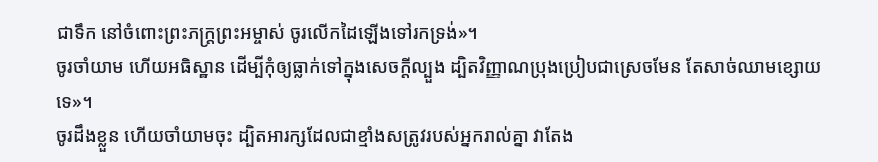ជាទឹក នៅចំពោះព្រះភក្ត្រព្រះអម្ចាស់ ចូរលើកដៃឡើងទៅរកទ្រង់»។
ចូរចាំយាម ហើយអធិស្ឋាន ដើម្បីកុំឲ្យធ្លាក់ទៅក្នុងសេចក្តីល្បួង ដ្បិតវិញ្ញាណប្រុងប្រៀបជាស្រេចមែន តែសាច់ឈាមខ្សោយទេ»។
ចូរដឹងខ្លួន ហើយចាំយាមចុះ ដ្បិតអារក្សដែលជាខ្មាំងសត្រូវរបស់អ្នករាល់គ្នា វាតែង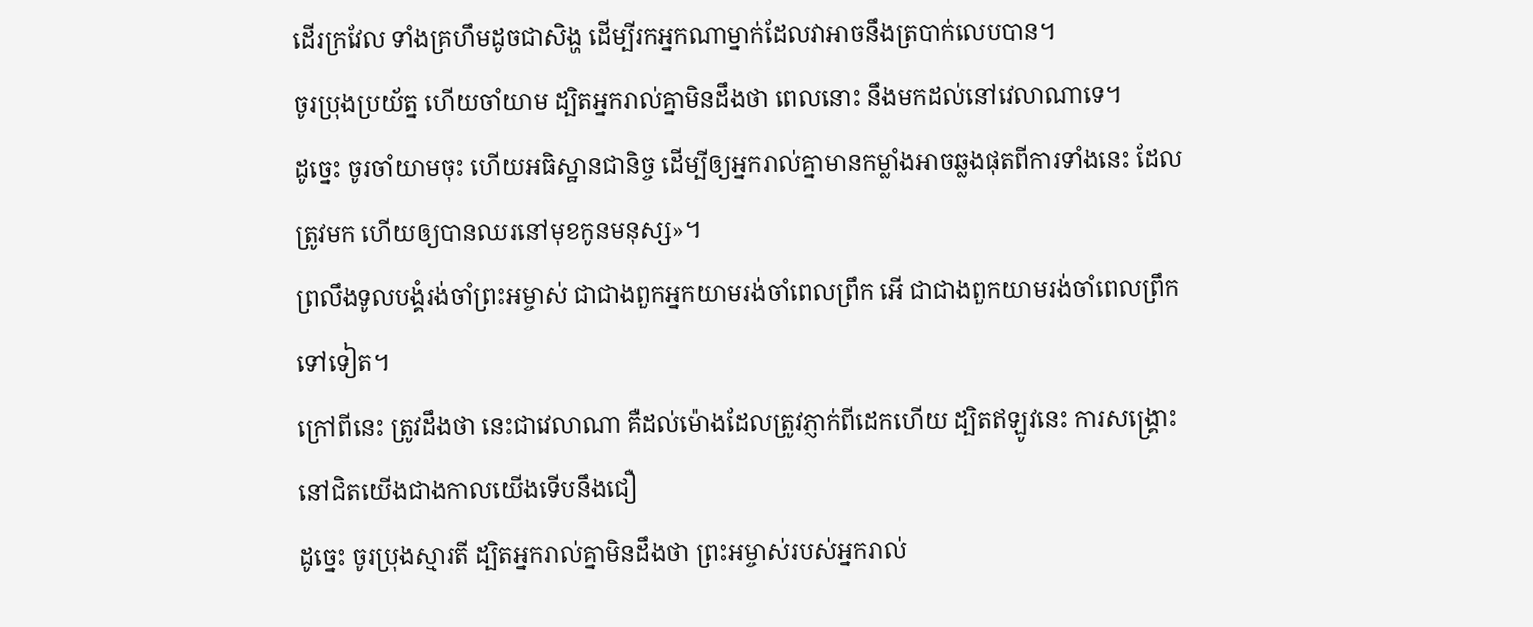ដើរក្រវែល ទាំងគ្រហឹមដូចជាសិង្ហ ដើម្បីរកអ្នកណាម្នាក់ដែលវាអាចនឹងត្របាក់លេបបាន។
ចូរប្រុងប្រយ័ត្ន ហើយចាំយាម ដ្បិតអ្នករាល់គ្នាមិនដឹងថា ពេលនោះ នឹងមកដល់នៅវេលាណាទេ។
ដូច្នេះ ចូរចាំយាមចុះ ហើយអធិស្ឋានជានិច្ច ដើម្បីឲ្យអ្នករាល់គ្នាមានកម្លាំងអាចឆ្លងផុតពីការទាំងនេះ ដែលត្រូវមក ហើយឲ្យបានឈរនៅមុខកូនមនុស្ស»។
ព្រលឹងទូលបង្គំរង់ចាំព្រះអម្ចាស់ ជាជាងពួកអ្នកយាមរង់ចាំពេលព្រឹក អើ ជាជាងពួកយាមរង់ចាំពេលព្រឹកទៅទៀត។
ក្រៅពីនេះ ត្រូវដឹងថា នេះជាវេលាណា គឺដល់ម៉ោងដែលត្រូវភ្ញាក់ពីដេកហើយ ដ្បិតឥឡូវនេះ ការសង្គ្រោះនៅជិតយើងជាងកាលយើងទើបនឹងជឿ
ដូច្នេះ ចូរប្រុងស្មារតី ដ្បិតអ្នករាល់គ្នាមិនដឹងថា ព្រះអម្ចាស់របស់អ្នករាល់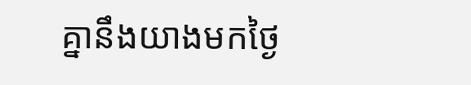គ្នានឹងយាងមកថ្ងៃ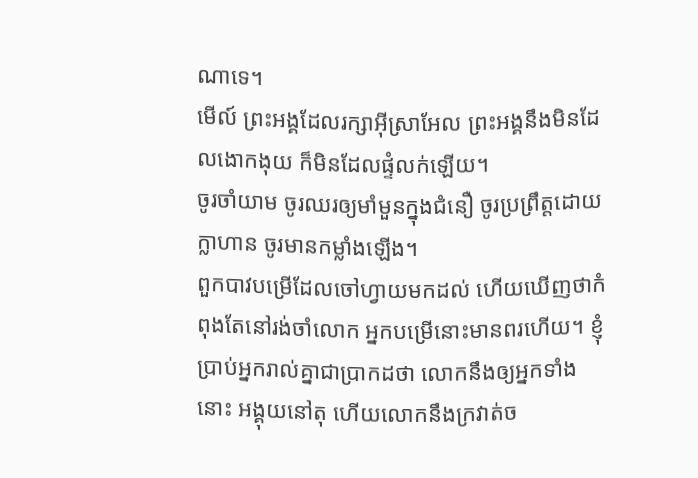ណាទេ។
មើល៍ ព្រះអង្គដែលរក្សាអ៊ីស្រាអែល ព្រះអង្គនឹងមិនដែលងោកងុយ ក៏មិនដែលផ្ទំលក់ឡើយ។
ចូរចាំយាម ចូរឈរឲ្យមាំមួនក្នុងជំនឿ ចូរប្រព្រឹត្តដោយក្លាហាន ចូរមានកម្លាំងឡើង។
ពួកបាវបម្រើដែលចៅហ្វាយមកដល់ ហើយឃើញថាកំពុងតែនៅរង់ចាំលោក អ្នកបម្រើនោះមានពរហើយ។ ខ្ញុំប្រាប់អ្នករាល់គ្នាជាប្រាកដថា លោកនឹងឲ្យអ្នកទាំងនោះ អង្គុយនៅតុ ហើយលោកនឹងក្រវាត់ច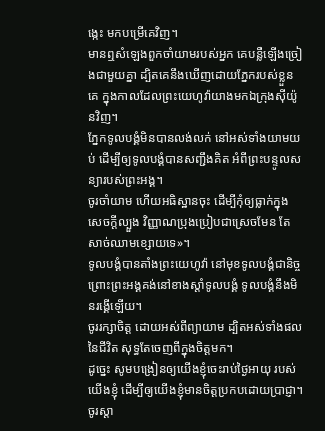ង្កេះ មកបម្រើគេវិញ។
មានឮសំឡេងពួកចាំយាមរបស់អ្នក គេបន្លឺឡើងច្រៀងជាមួយគ្នា ដ្បិតគេនឹងឃើញដោយភ្នែករបស់ខ្លួនគេ ក្នុងកាលដែលព្រះយេហូវ៉ាយាងមកឯក្រុងស៊ីយ៉ូនវិញ។
ភ្នែកទូលបង្គំមិនបានលង់លក់ នៅអស់ទាំងយាមយប់ ដើម្បីឲ្យទូលបង្គំបានសញ្ជឹងគិត អំពីព្រះបន្ទូលសន្យារបស់ព្រះអង្គ។
ចូរចាំយាម ហើយអធិស្ឋានចុះ ដើម្បីកុំឲ្យធ្លាក់ក្នុងសេចក្តីល្បួង វិញ្ញាណប្រុងប្រៀបជាស្រេចមែន តែសាច់ឈាមខ្សោយទេ»។
ទូលបង្គំបានតាំងព្រះយេហូវ៉ា នៅមុខទូលបង្គំជានិច្ច ព្រោះព្រះអង្គគង់នៅខាងស្តាំទូលបង្គំ ទូលបង្គំនឹងមិនរង្គើឡើយ។
ចូររក្សាចិត្ត ដោយអស់ពីព្យាយាម ដ្បិតអស់ទាំងផលនៃជីវិត សុទ្ធតែចេញពីក្នុងចិត្តមក។
ដូច្នេះ សូមបង្រៀនឲ្យយើងខ្ញុំចេះរាប់ថ្ងៃអាយុ របស់យើងខ្ញុំ ដើម្បីឲ្យយើងខ្ញុំមានចិត្តប្រកបដោយប្រាជ្ញា។
ចូរស្តា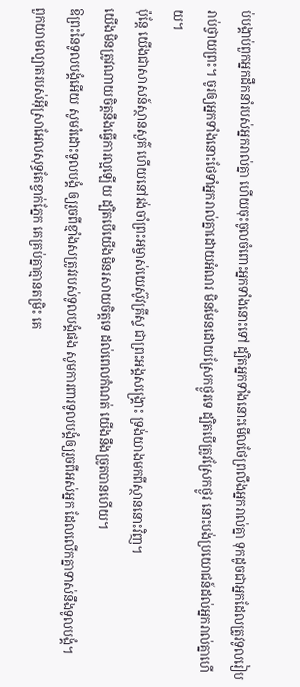ប់បង្គាប់ពួកអ្នកដឹកនាំរបស់អ្នករាល់គ្នា ហើយចុះចូលចំពោះអ្នកទាំងនោះទៅ ដ្បិតអ្នកទាំងនោះមើលថែព្រលឹងអ្នករាល់គ្នា ទុកដូចជាអ្នកដែលត្រូវទូលរៀបរាប់ថ្វាយព្រះ។ ចូរឲ្យអ្នកទាំងនោះថែទាំអ្នករាល់គ្នាដោយអំណរ មិនមែនដោយស្រែកថ្ងូរទេ ដ្បិតបើត្រូវស្រែកថ្ងូរ នោះបង់ប្រយោជន៍ដល់អ្នករាល់គ្នាហើយ។
ប៉ុន្តែ យើងជាសាសន៍ស្ថានសួគ៌ ហើយនៅរង់ចាំព្រះអម្ចាស់យេស៊ូវគ្រីស្ទ ជាព្រះអង្គសង្គ្រោះ ទ្រង់យាងមកពីស្ថាននោះវិញ។
យើងមិនត្រូវណាយចិត្តនឹងធ្វើការល្អឡើយ ដ្បិតបើយើងមិនរសាយចិត្តទេ ដល់ពេលកំណត់ យើងនឹងច្រូតបានហើយ។
ឱព្រះនៃទូលបង្គំអើយ សូមរំដោះទូលបង្គំ ឲ្យរួចពីខ្មាំងសត្រូវរបស់ទូលបង្គំផង សូមការពារទូលបង្គំឲ្យរួចពីអស់អ្នក ដែលលើកគ្នាទាស់នឹងទូលបង្គំ។
ពួកយាមល្បាតរបស់អ៊ីស្រាអែលសុទ្ធតែខ្វាក់ភ្នែក គេគ្រប់គ្នាគ្មានតម្រិះ គេ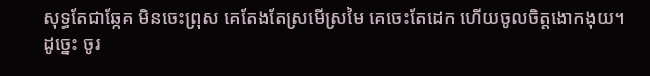សុទ្ធតែជាឆ្កែគ មិនចេះព្រុស គេតែងតែស្រមើស្រមៃ គេចេះតែដេក ហើយចូលចិត្តងោកងុយ។
ដូច្នេះ ចូរ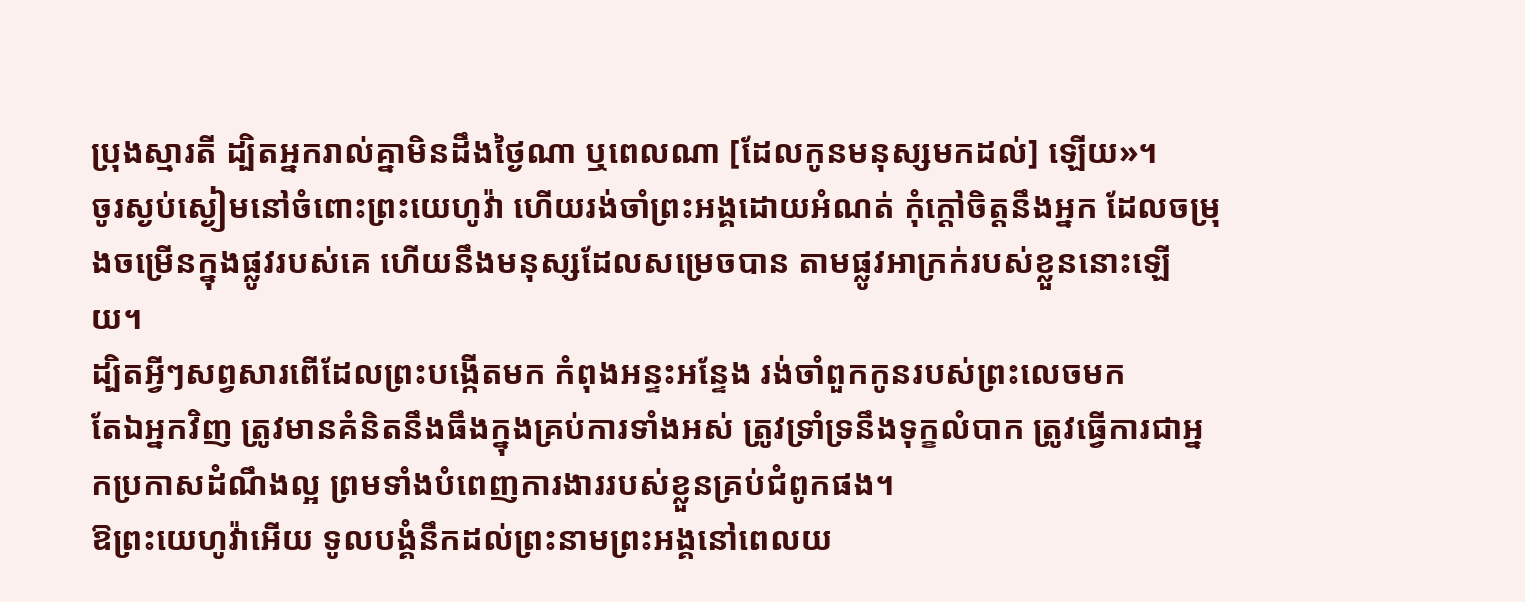ប្រុងស្មារតី ដ្បិតអ្នករាល់គ្នាមិនដឹងថ្ងៃណា ឬពេលណា [ដែលកូនមនុស្សមកដល់] ឡើយ»។
ចូរស្ងប់ស្ងៀមនៅចំពោះព្រះយេហូវ៉ា ហើយរង់ចាំព្រះអង្គដោយអំណត់ កុំក្តៅចិត្តនឹងអ្នក ដែលចម្រុងចម្រើនក្នុងផ្លូវរបស់គេ ហើយនឹងមនុស្សដែលសម្រេចបាន តាមផ្លូវអាក្រក់របស់ខ្លួននោះឡើយ។
ដ្បិតអ្វីៗសព្វសារពើដែលព្រះបង្កើតមក កំពុងអន្ទះអន្ទែង រង់ចាំពួកកូនរបស់ព្រះលេចមក
តែឯអ្នកវិញ ត្រូវមានគំនិតនឹងធឹងក្នុងគ្រប់ការទាំងអស់ ត្រូវទ្រាំទ្រនឹងទុក្ខលំបាក ត្រូវធ្វើការជាអ្នកប្រកាសដំណឹងល្អ ព្រមទាំងបំពេញការងាររបស់ខ្លួនគ្រប់ជំពូកផង។
ឱព្រះយេហូវ៉ាអើយ ទូលបង្គំនឹកដល់ព្រះនាមព្រះអង្គនៅពេលយ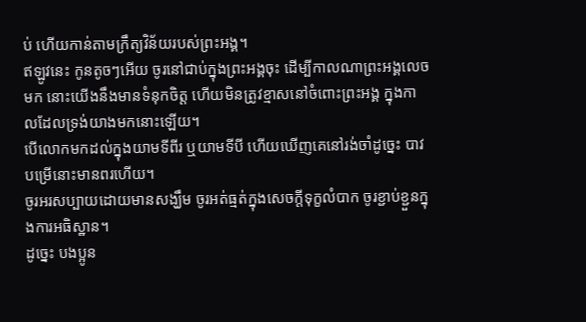ប់ ហើយកាន់តាមក្រឹត្យវិន័យរបស់ព្រះអង្គ។
ឥឡូវនេះ កូនតូចៗអើយ ចូរនៅជាប់ក្នុងព្រះអង្គចុះ ដើម្បីកាលណាព្រះអង្គលេចមក នោះយើងនឹងមានទំនុកចិត្ត ហើយមិនត្រូវខ្មាសនៅចំពោះព្រះអង្គ ក្នុងកាលដែលទ្រង់យាងមកនោះឡើយ។
បើលោកមកដល់ក្នុងយាមទីពីរ ឬយាមទីបី ហើយឃើញគេនៅរង់ចាំដូច្នេះ បាវបម្រើនោះមានពរហើយ។
ចូរអរសប្បាយដោយមានសង្ឃឹម ចូរអត់ធ្មត់ក្នុងសេចក្តីទុក្ខលំបាក ចូរខ្ជាប់ខ្ជួនក្នុងការអធិស្ឋាន។
ដូច្នេះ បងប្អូន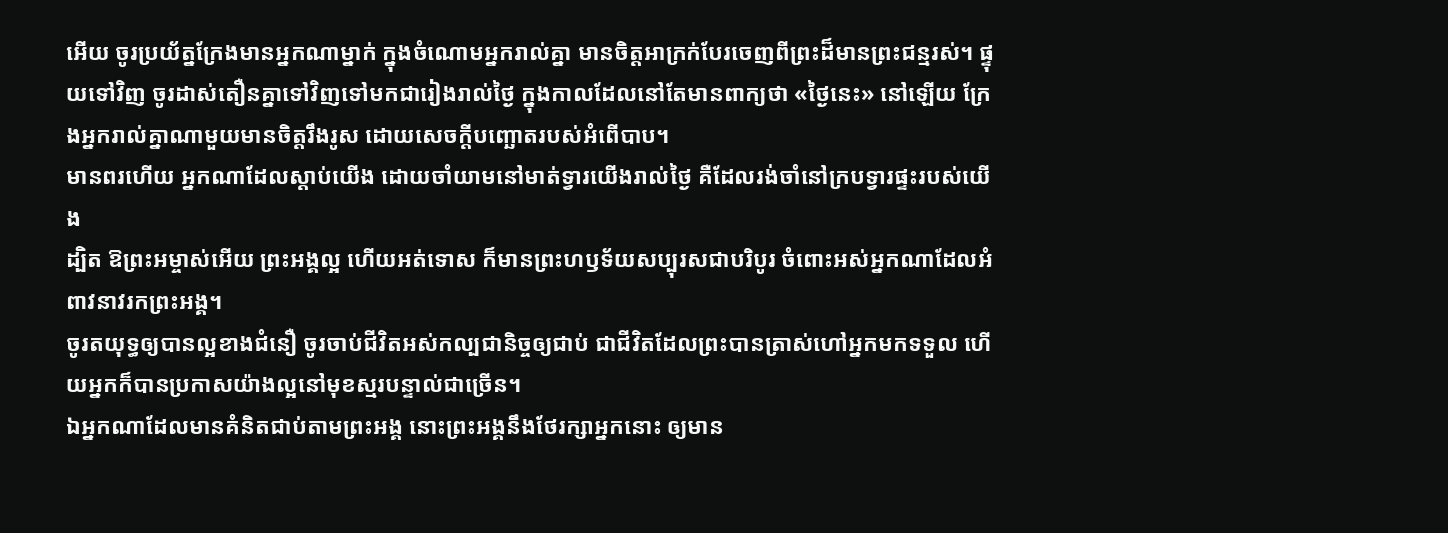អើយ ចូរប្រយ័ត្នក្រែងមានអ្នកណាម្នាក់ ក្នុងចំណោមអ្នករាល់គ្នា មានចិត្តអាក្រក់បែរចេញពីព្រះដ៏មានព្រះជន្មរស់។ ផ្ទុយទៅវិញ ចូរដាស់តឿនគ្នាទៅវិញទៅមកជារៀងរាល់ថ្ងៃ ក្នុងកាលដែលនៅតែមានពាក្យថា «ថ្ងៃនេះ» នៅឡើយ ក្រែងអ្នករាល់គ្នាណាមួយមានចិត្តរឹងរូស ដោយសេចក្តីបញ្ឆោតរបស់អំពើបាប។
មានពរហើយ អ្នកណាដែលស្តាប់យើង ដោយចាំយាមនៅមាត់ទ្វារយើងរាល់ថ្ងៃ គឺដែលរង់ចាំនៅក្របទ្វារផ្ទះរបស់យើង
ដ្បិត ឱព្រះអម្ចាស់អើយ ព្រះអង្គល្អ ហើយអត់ទោស ក៏មានព្រះហឫទ័យសប្បុរសជាបរិបូរ ចំពោះអស់អ្នកណាដែលអំពាវនាវរកព្រះអង្គ។
ចូរតយុទ្ធឲ្យបានល្អខាងជំនឿ ចូរចាប់ជីវិតអស់កល្បជានិច្ចឲ្យជាប់ ជាជីវិតដែលព្រះបានត្រាស់ហៅអ្នកមកទទួល ហើយអ្នកក៏បានប្រកាសយ៉ាងល្អនៅមុខស្មរបន្ទាល់ជាច្រើន។
ឯអ្នកណាដែលមានគំនិតជាប់តាមព្រះអង្គ នោះព្រះអង្គនឹងថែរក្សាអ្នកនោះ ឲ្យមាន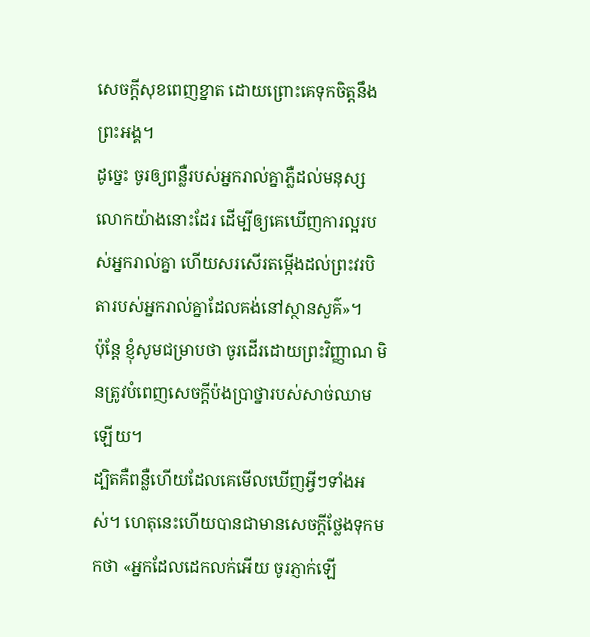សេចក្ដីសុខពេញខ្នាត ដោយព្រោះគេទុកចិត្តនឹងព្រះអង្គ។
ដូច្នេះ ចូរឲ្យពន្លឺរបស់អ្នករាល់គ្នាភ្លឺដល់មនុស្សលោកយ៉ាងនោះដែរ ដើម្បីឲ្យគេឃើញការល្អរបស់អ្នករាល់គ្នា ហើយសរសើរតម្កើងដល់ព្រះវរបិតារបស់អ្នករាល់គ្នាដែលគង់នៅស្ថានសួគ៌»។
ប៉ុន្ដែ ខ្ញុំសូមជម្រាបថា ចូរដើរដោយព្រះវិញ្ញាណ មិនត្រូវបំពេញសេចក្ដីប៉ងប្រាថ្នារបស់សាច់ឈាមឡើយ។
ដ្បិតគឺពន្លឺហើយដែលគេមើលឃើញអ្វីៗទាំងអស់។ ហេតុនេះហើយបានជាមានសេចក្ដីថ្លែងទុកមកថា «អ្នកដែលដេកលក់អើយ ចូរភ្ញាក់ឡើ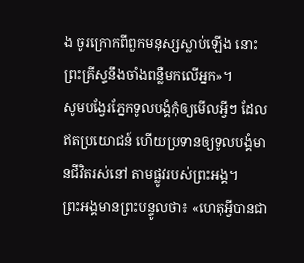ង ចូរក្រោកពីពួកមនុស្សស្លាប់ឡើង នោះព្រះគ្រីស្ទនឹងចាំងពន្លឺមកលើអ្នក»។
សូមបង្វែរភ្នែកទូលបង្គំកុំឲ្យមើលអ្វីៗ ដែលឥតប្រយោជន៍ ហើយប្រទានឲ្យទូលបង្គំមានជីវិតរស់នៅ តាមផ្លូវរបស់ព្រះអង្គ។
ព្រះអង្គមានព្រះបន្ទូលថា៖ «ហេតុអ្វីបានជា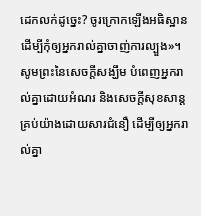ដេកលក់ដូច្នេះ? ចូរក្រោកឡើងអធិស្ឋាន ដើម្បីកុំឲ្យអ្នករាល់គ្នាចាញ់ការល្បួង»។
សូមព្រះនៃសេចក្តីសង្ឃឹម បំពេញអ្នករាល់គ្នាដោយអំណរ និងសេចក្តីសុខសាន្តគ្រប់យ៉ាងដោយសារជំនឿ ដើម្បីឲ្យអ្នករាល់គ្នា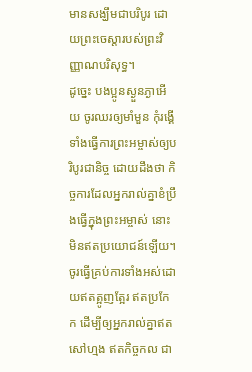មានសង្ឃឹមជាបរិបូរ ដោយព្រះចេស្តារបស់ព្រះវិញ្ញាណបរិសុទ្ធ។
ដូច្នេះ បងប្អូនស្ងួនភ្ងាអើយ ចូរឈរឲ្យមាំមួន កុំរង្គើ ទាំងធ្វើការព្រះអម្ចាស់ឲ្យបរិបូរជានិច្ច ដោយដឹងថា កិច្ចការដែលអ្នករាល់គ្នាខំប្រឹងធ្វើក្នុងព្រះអម្ចាស់ នោះមិនឥតប្រយោជន៍ឡើយ។
ចូរធ្វើគ្រប់ការទាំងអស់ដោយឥតត្អូញត្អែរ ឥតប្រកែក ដើម្បីឲ្យអ្នករាល់គ្នាឥតសៅហ្មង ឥតកិច្ចកល ជា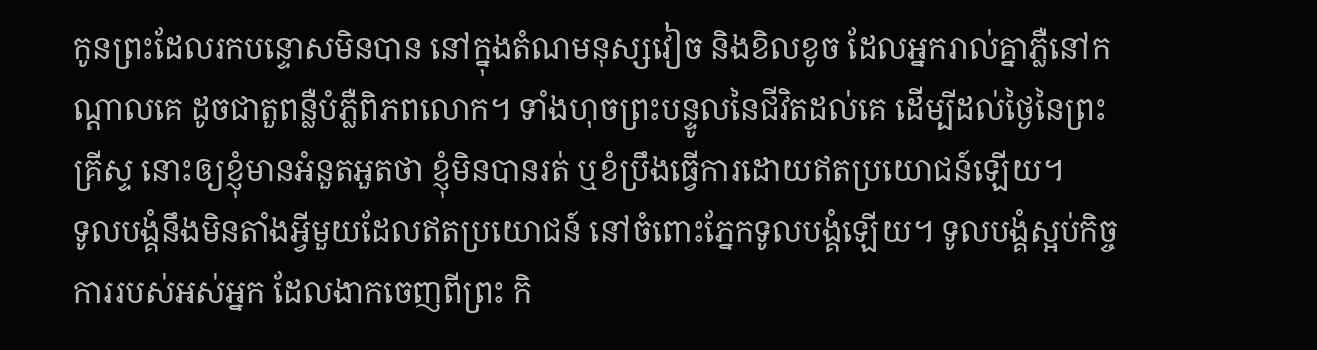កូនព្រះដែលរកបន្ទោសមិនបាន នៅក្នុងតំណមនុស្សវៀច និងខិលខូច ដែលអ្នករាល់គ្នាភ្លឺនៅកណ្ដាលគេ ដូចជាតួពន្លឺបំភ្លឺពិភពលោក។ ទាំងហុចព្រះបន្ទូលនៃជីវិតដល់គេ ដើម្បីដល់ថ្ងៃនៃព្រះគ្រីស្ទ នោះឲ្យខ្ញុំមានអំនួតអួតថា ខ្ញុំមិនបានរត់ ឬខំប្រឹងធ្វើការដោយឥតប្រយោជន៍ឡើយ។
ទូលបង្គំនឹងមិនតាំងអ្វីមួយដែលឥតប្រយោជន៍ នៅចំពោះភ្នែកទូលបង្គំឡើយ។ ទូលបង្គំស្អប់កិច្ចការរបស់អស់អ្នក ដែលងាកចេញពីព្រះ កិ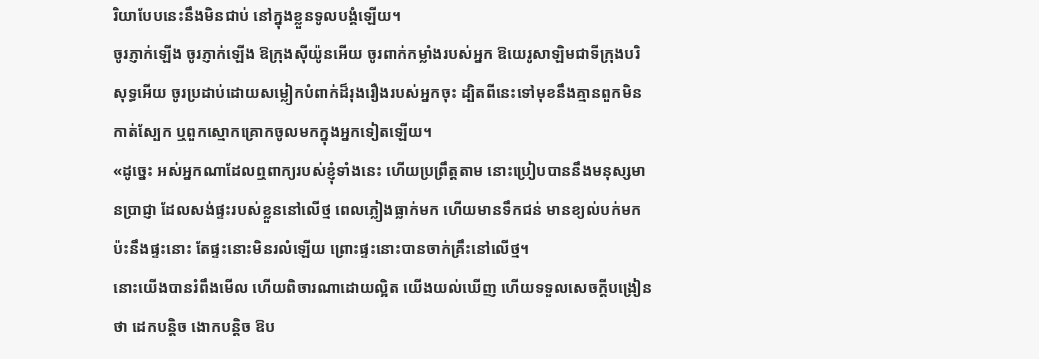រិយាបែបនេះនឹងមិនជាប់ នៅក្នុងខ្លួនទូលបង្គំឡើយ។
ចូរភ្ញាក់ឡើង ចូរភ្ញាក់ឡើង ឱក្រុងស៊ីយ៉ូនអើយ ចូរពាក់កម្លាំងរបស់អ្នក ឱយេរូសាឡិមជាទីក្រុងបរិសុទ្ធអើយ ចូរប្រដាប់ដោយសម្លៀកបំពាក់ដ៏រុងរឿងរបស់អ្នកចុះ ដ្បិតពីនេះទៅមុខនឹងគ្មានពួកមិនកាត់ស្បែក ឬពួកស្មោកគ្រោកចូលមកក្នុងអ្នកទៀតឡើយ។
«ដូច្នេះ អស់អ្នកណាដែលឮពាក្យរបស់ខ្ញុំទាំងនេះ ហើយប្រព្រឹត្តតាម នោះប្រៀបបាននឹងមនុស្សមានប្រាជ្ញា ដែលសង់ផ្ទះរបស់ខ្លួននៅលើថ្ម ពេលភ្លៀងធ្លាក់មក ហើយមានទឹកជន់ មានខ្យល់បក់មកប៉ះនឹងផ្ទះនោះ តែផ្ទះនោះមិនរលំឡើយ ព្រោះផ្ទះនោះបានចាក់គ្រឹះនៅលើថ្ម។
នោះយើងបានរំពឹងមើល ហើយពិចារណាដោយល្អិត យើងយល់ឃើញ ហើយទទួលសេចក្ដីបង្រៀនថា ដេកបន្តិច ងោកបន្តិច ឱប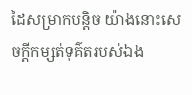ដៃសម្រាកបន្តិច យ៉ាងនោះសេចក្ដីកម្សត់ទុគ៌តរបស់ឯង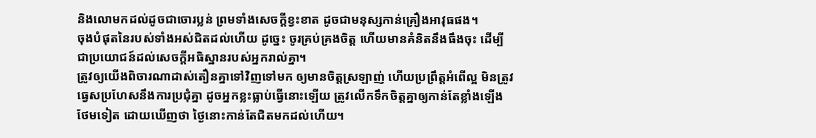និងលោមកដល់ដូចជាចោរប្លន់ ព្រមទាំងសេចក្ដីខ្វះខាត ដូចជាមនុស្សកាន់គ្រឿងអាវុធផង។
ចុងបំផុតនៃរបស់ទាំងអស់ជិតដល់ហើយ ដូច្នេះ ចូរគ្រប់គ្រងចិត្ត ហើយមានគំនិតនឹងធឹងចុះ ដើម្បីជាប្រយោជន៍ដល់សេចក្តីអធិស្ឋានរបស់អ្នករាល់គ្នា។
ត្រូវឲ្យយើងពិចារណាដាស់តឿនគ្នាទៅវិញទៅមក ឲ្យមានចិត្តស្រឡាញ់ ហើយប្រព្រឹត្តអំពើល្អ មិនត្រូវធ្វេសប្រហែសនឹងការប្រជុំគ្នា ដូចអ្នកខ្លះធ្លាប់ធ្វើនោះឡើយ ត្រូវលើកទឹកចិត្តគ្នាឲ្យកាន់តែខ្លាំងឡើងថែមទៀត ដោយឃើញថា ថ្ងៃនោះកាន់តែជិតមកដល់ហើយ។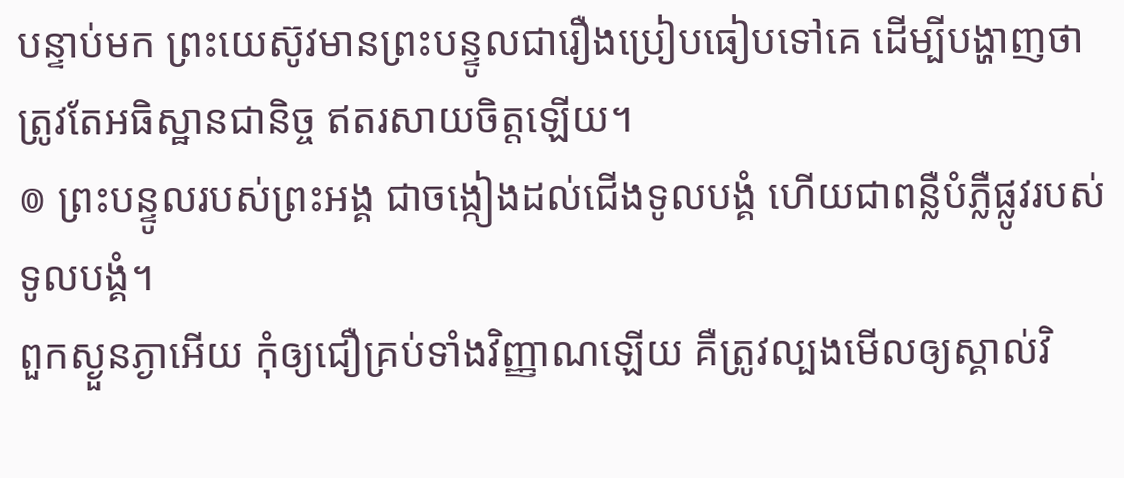បន្ទាប់មក ព្រះយេស៊ូវមានព្រះបន្ទូលជារឿងប្រៀបធៀបទៅគេ ដើម្បីបង្ហាញថា ត្រូវតែអធិស្ឋានជានិច្ច ឥតរសាយចិត្តឡើយ។
៙ ព្រះបន្ទូលរបស់ព្រះអង្គ ជាចង្កៀងដល់ជើងទូលបង្គំ ហើយជាពន្លឺបំភ្លឺផ្លូវរបស់ទូលបង្គំ។
ពួកស្ងួនភ្ងាអើយ កុំឲ្យជឿគ្រប់ទាំងវិញ្ញាណឡើយ គឺត្រូវល្បងមើលឲ្យស្គាល់វិ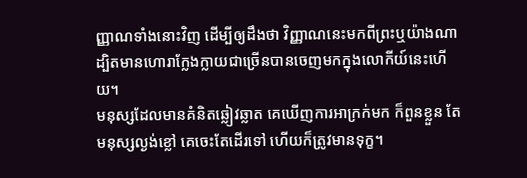ញ្ញាណទាំងនោះវិញ ដើម្បីឲ្យដឹងថា វិញ្ញាណនេះមកពីព្រះឬយ៉ាងណា ដ្បិតមានហោរាក្លែងក្លាយជាច្រើនបានចេញមកក្នុងលោកីយ៍នេះហើយ។
មនុស្សដែលមានគំនិតឆ្លៀវឆ្លាត គេឃើញការអាក្រក់មក ក៏ពួនខ្លួន តែមនុស្សល្ងង់ខ្លៅ គេចេះតែដើរទៅ ហើយក៏ត្រូវមានទុក្ខ។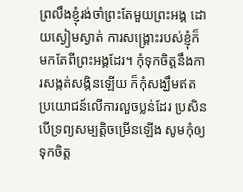ព្រលឹងខ្ញុំរង់ចាំព្រះតែមួយព្រះអង្គ ដោយស្ងៀមស្ងាត់ ការសង្គ្រោះរបស់ខ្ញុំក៏មកតែពីព្រះអង្គដែរ។ កុំទុកចិត្តនឹងការសង្កត់សង្កិនឡើយ ក៏កុំសង្ឃឹមឥតប្រយោជន៍លើការលួចប្លន់ដែរ ប្រសិនបើទ្រព្យសម្បត្តិចម្រើនឡើង សូមកុំឲ្យទុកចិត្ត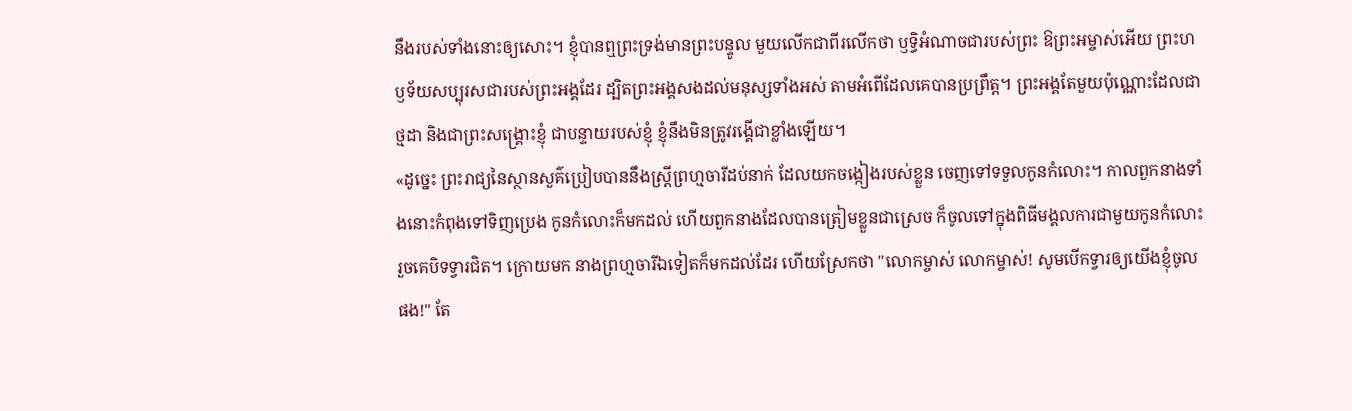នឹងរបស់ទាំងនោះឲ្យសោះ។ ខ្ញុំបានឮព្រះទ្រង់មានព្រះបន្ទូល មួយលើកជាពីរលើកថា ឫទ្ធិអំណាចជារបស់ព្រះ ឱព្រះអម្ចាស់អើយ ព្រះហឫទ័យសប្បុរសជារបស់ព្រះអង្គដែរ ដ្បិតព្រះអង្គសងដល់មនុស្សទាំងអស់ តាមអំពើដែលគេបានប្រព្រឹត្ត។ ព្រះអង្គតែមួយប៉ុណ្ណោះដែលជាថ្មដា និងជាព្រះសង្គ្រោះខ្ញុំ ជាបន្ទាយរបស់ខ្ញុំ ខ្ញុំនឹងមិនត្រូវរង្គើជាខ្លាំងឡើយ។
«ដូច្នេះ ព្រះរាជ្យនៃស្ថានសួគ៌ប្រៀបបាននឹងស្រី្តព្រហ្មចារីដប់នាក់ ដែលយកចង្កៀងរបស់ខ្លួន ចេញទៅទទួលកូនកំលោះ។ កាលពួកនាងទាំងនោះកំពុងទៅទិញប្រេង កូនកំលោះក៏មកដល់ ហើយពួកនាងដែលបានត្រៀមខ្លួនជាស្រេច ក៏ចូលទៅក្នុងពិធីមង្គលការជាមួយកូនកំលោះ រួចគេបិទទ្វារជិត។ ក្រោយមក នាងព្រហ្មចារីឯទៀតក៏មកដល់ដែរ ហើយស្រែកថា "លោកម្ចាស់ លោកម្ចាស់! សូមបើកទ្វារឲ្យយើងខ្ញុំចូលផង!" តែ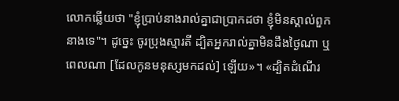លោកឆ្លើយថា "ខ្ញុំប្រាប់នាងរាល់គ្នាជាប្រាកដថា ខ្ញុំមិនស្គាល់ពួកនាងទេ"។ ដូច្នេះ ចូរប្រុងស្មារតី ដ្បិតអ្នករាល់គ្នាមិនដឹងថ្ងៃណា ឬពេលណា [ដែលកូនមនុស្សមកដល់] ឡើយ»។ «ដ្បិតដំណើរ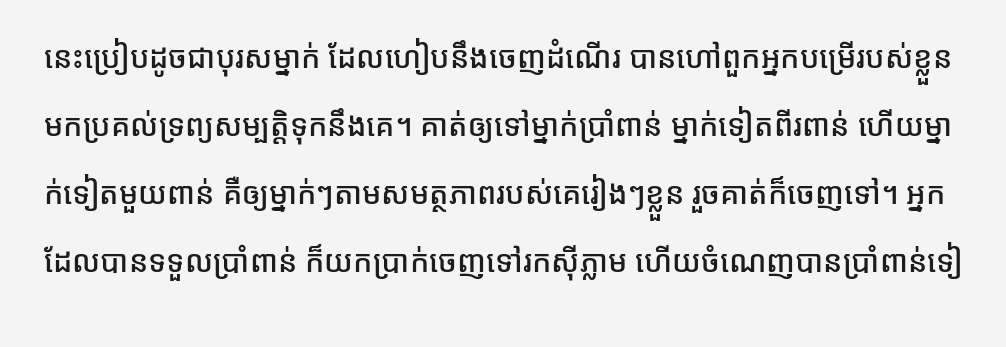នេះប្រៀបដូចជាបុរសម្នាក់ ដែលហៀបនឹងចេញដំណើរ បានហៅពួកអ្នកបម្រើរបស់ខ្លួនមកប្រគល់ទ្រព្យសម្បត្តិទុកនឹងគេ។ គាត់ឲ្យទៅម្នាក់ប្រាំពាន់ ម្នាក់ទៀតពីរពាន់ ហើយម្នាក់ទៀតមួយពាន់ គឺឲ្យម្នាក់ៗតាមសមត្ថភាពរបស់គេរៀងៗខ្លួន រួចគាត់ក៏ចេញទៅ។ អ្នកដែលបានទទួលប្រាំពាន់ ក៏យកប្រាក់ចេញទៅរកស៊ីភ្លាម ហើយចំណេញបានប្រាំពាន់ទៀ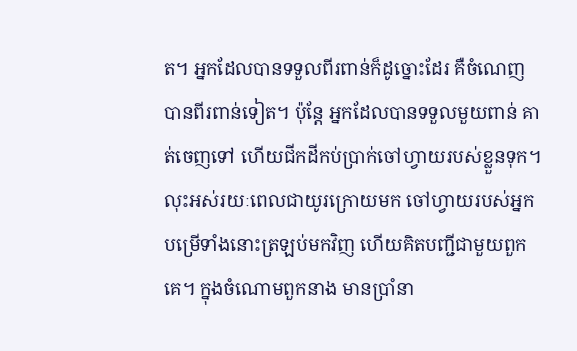ត។ អ្នកដែលបានទទួលពីរពាន់ក៏ដូច្នោះដែរ គឺចំណេញបានពីរពាន់ទៀត។ ប៉ុន្តែ អ្នកដែលបានទទួលមួយពាន់ គាត់ចេញទៅ ហើយជីកដីកប់ប្រាក់ចៅហ្វាយរបស់ខ្លួនទុក។ លុះអស់រយៈពេលជាយូរក្រោយមក ចៅហ្វាយរបស់អ្នកបម្រើទាំងនោះត្រឡប់មកវិញ ហើយគិតបញ្ជីជាមួយពួកគេ។ ក្នុងចំណោមពួកនាង មានប្រាំនា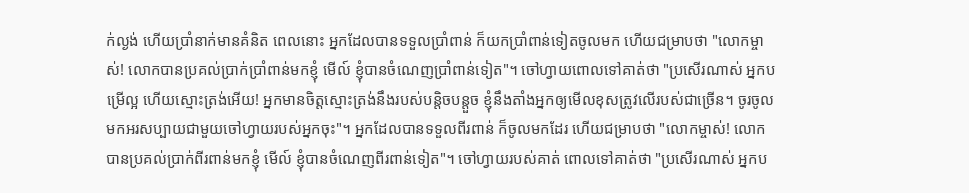ក់ល្ងង់ ហើយប្រាំនាក់មានគំនិត ពេលនោះ អ្នកដែលបានទទួលប្រាំពាន់ ក៏យកប្រាំពាន់ទៀតចូលមក ហើយជម្រាបថា "លោកម្ចាស់! លោកបានប្រគល់ប្រាក់ប្រាំពាន់មកខ្ញុំ មើល៍ ខ្ញុំបានចំណេញប្រាំពាន់ទៀត"។ ចៅហ្វាយពោលទៅគាត់ថា "ប្រសើរណាស់ អ្នកបម្រើល្អ ហើយស្មោះត្រង់អើយ! អ្នកមានចិត្តស្មោះត្រង់នឹងរបស់បន្តិចបន្តួច ខ្ញុំនឹងតាំងអ្នកឲ្យមើលខុសត្រូវលើរបស់ជាច្រើន។ ចូរចូលមកអរសប្បាយជាមួយចៅហ្វាយរបស់អ្នកចុះ"។ អ្នកដែលបានទទួលពីរពាន់ ក៏ចូលមកដែរ ហើយជម្រាបថា "លោកម្ចាស់! លោកបានប្រគល់ប្រាក់ពីរពាន់មកខ្ញុំ មើល៍ ខ្ញុំបានចំណេញពីរពាន់ទៀត"។ ចៅហ្វាយរបស់គាត់ ពោលទៅគាត់ថា "ប្រសើរណាស់ អ្នកប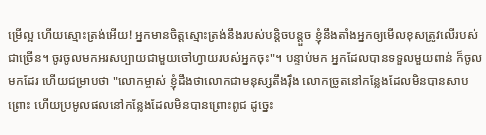ម្រើល្អ ហើយស្មោះត្រង់អើយ! អ្នកមានចិត្តស្មោះត្រង់នឹងរបស់បន្តិចបន្តួច ខ្ញុំនឹងតាំងអ្នកឲ្យមើលខុសត្រូវលើរបស់ជាច្រើន។ ចូរចូលមកអរសប្បាយជាមួយចៅហ្វាយរបស់អ្នកចុះ"។ បន្ទាប់មក អ្នកដែលបានទទួលមួយពាន់ ក៏ចូលមកដែរ ហើយជម្រាបថា "លោកម្ចាស់ ខ្ញុំដឹងថាលោកជាមនុស្សតឹងរ៉ឹង លោកច្រូតនៅកន្លែងដែលមិនបានសាបព្រោះ ហើយប្រមូលផលនៅកន្លែងដែលមិនបានព្រោះពូជ ដូច្នេះ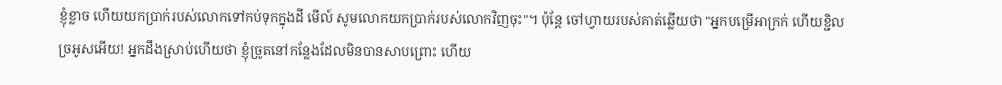ខ្ញុំខ្លាច ហើយយកប្រាក់របស់លោកទៅកប់ទុកក្នុងដី មើល៍ សូមលោកយកប្រាក់របស់លោកវិញចុះ"។ ប៉ុន្តែ ចៅហ្វាយរបស់គាត់ឆ្លើយថា "អ្នកបម្រើអាក្រក់ ហើយខ្ជិលច្រអូសអើយ! អ្នកដឹងស្រាប់ហើយថា ខ្ញុំច្រូតនៅកន្លែងដែលមិនបានសាបព្រោះ ហើយ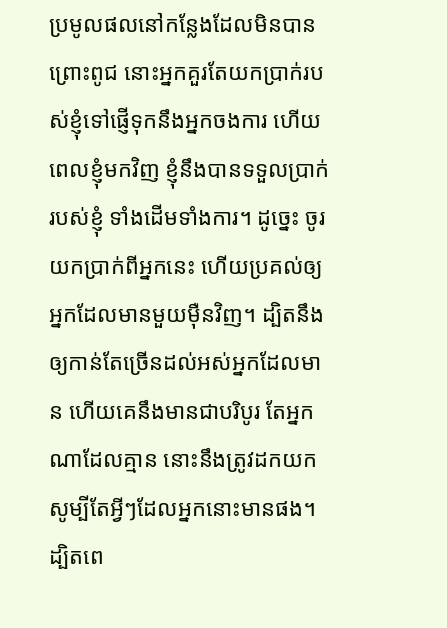ប្រមូលផលនៅកន្លែងដែលមិនបានព្រោះពូជ នោះអ្នកគួរតែយកប្រាក់របស់ខ្ញុំទៅផ្ញើទុកនឹងអ្នកចងការ ហើយពេលខ្ញុំមកវិញ ខ្ញុំនឹងបានទទួលប្រាក់របស់ខ្ញុំ ទាំងដើមទាំងការ។ ដូច្នេះ ចូរយកប្រាក់ពីអ្នកនេះ ហើយប្រគល់ឲ្យអ្នកដែលមានមួយម៉ឺនវិញ។ ដ្បិតនឹងឲ្យកាន់តែច្រើនដល់អស់អ្នកដែលមាន ហើយគេនឹងមានជាបរិបូរ តែអ្នកណាដែលគ្មាន នោះនឹងត្រូវដកយក សូម្បីតែអ្វីៗដែលអ្នកនោះមានផង។ ដ្បិតពេ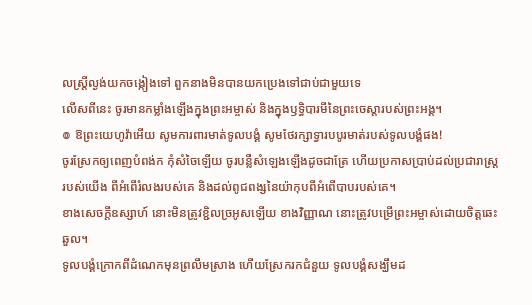លស្ត្រីល្ងង់យកចង្កៀងទៅ ពួកនាងមិនបានយកប្រេងទៅជាប់ជាមួយទេ
លើសពីនេះ ចូរមានកម្លាំងឡើងក្នុងព្រះអម្ចាស់ និងក្នុងឫទ្ធិបារមីនៃព្រះចេស្តារបស់ព្រះអង្គ។
៙ ឱព្រះយេហូវ៉ាអើយ សូមការពារមាត់ទូលបង្គំ សូមថែរក្សាទ្វារបបូរមាត់របស់ទូលបង្គំផង!
ចូរស្រែកឲ្យពេញបំពង់ក កុំសំចៃឡើយ ចូរបន្លឺសំឡេងឡើងដូចជាត្រែ ហើយប្រកាសប្រាប់ដល់ប្រជារាស្ត្ររបស់យើង ពីអំពើរំលងរបស់គេ និងដល់ពូជពង្សនៃយ៉ាកុបពីអំពើបាបរបស់គេ។
ខាងសេចក្ដីឧស្សាហ៍ នោះមិនត្រូវខ្ជិលច្រអូសឡើយ ខាងវិញ្ញាណ នោះត្រូវបម្រើព្រះអម្ចាស់ដោយចិត្តឆេះឆួល។
ទូលបង្គំក្រោកពីដំណេកមុនព្រលឹមស្រាង ហើយស្រែករកជំនួយ ទូលបង្គំសង្ឃឹមដ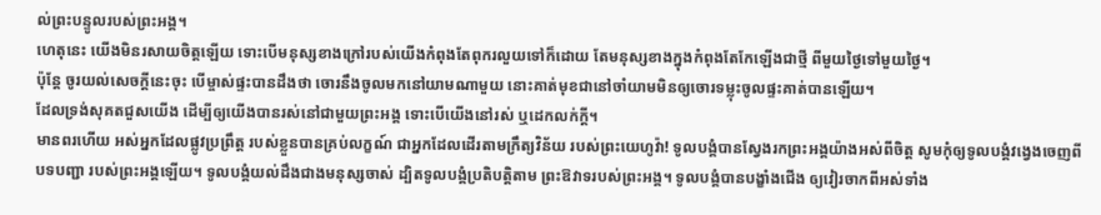ល់ព្រះបន្ទូលរបស់ព្រះអង្គ។
ហេតុនេះ យើងមិនរសាយចិត្តឡើយ ទោះបើមនុស្សខាងក្រៅរបស់យើងកំពុងតែពុករលួយទៅក៏ដោយ តែមនុស្សខាងក្នុងកំពុងតែកែឡើងជាថ្មី ពីមួយថ្ងៃទៅមួយថ្ងៃ។
ប៉ុន្តែ ចូរយល់សេចក្តីនេះចុះ បើម្ចាស់ផ្ទះបានដឹងថា ចោរនឹងចូលមកនៅយាមណាមួយ នោះគាត់មុខជានៅចាំយាមមិនឲ្យចោរទម្លុះចូលផ្ទះគាត់បានឡើយ។
ដែលទ្រង់សុគតជួសយើង ដើម្បីឲ្យយើងបានរស់នៅជាមួយព្រះអង្គ ទោះបើយើងនៅរស់ ឬដេកលក់ក្តី។
មានពរហើយ អស់អ្នកដែលផ្លូវប្រព្រឹត្ត របស់ខ្លួនបានគ្រប់លក្ខណ៍ ជាអ្នកដែលដើរតាមក្រឹត្យវិន័យ របស់ព្រះយេហូវ៉ា! ទូលបង្គំបានស្វែងរកព្រះអង្គយ៉ាងអស់ពីចិត្ត សូមកុំឲ្យទូលបង្គំវង្វេងចេញពីបទបញ្ជា របស់ព្រះអង្គឡើយ។ ទូលបង្គំយល់ដឹងជាងមនុស្សចាស់ ដ្បិតទូលបង្គំប្រតិបត្តិតាម ព្រះឱវាទរបស់ព្រះអង្គ។ ទូលបង្គំបានបង្ខាំងជើង ឲ្យវៀរចាកពីអស់ទាំង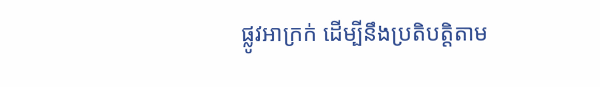ផ្លូវអាក្រក់ ដើម្បីនឹងប្រតិបត្តិតាម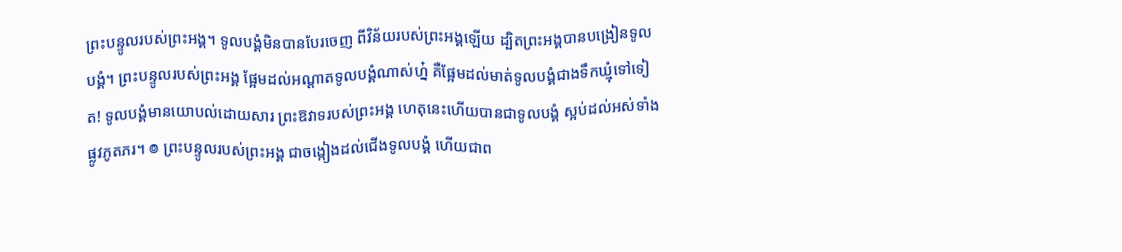ព្រះបន្ទូលរបស់ព្រះអង្គ។ ទូលបង្គំមិនបានបែរចេញ ពីវិន័យរបស់ព្រះអង្គឡើយ ដ្បិតព្រះអង្គបានបង្រៀនទូលបង្គំ។ ព្រះបន្ទូលរបស់ព្រះអង្គ ផ្អែមដល់អណ្ដាតទូលបង្គំណាស់ហ្ន៎ គឺផ្អែមដល់មាត់ទូលបង្គំជាងទឹកឃ្មុំទៅទៀត! ទូលបង្គំមានយោបល់ដោយសារ ព្រះឱវាទរបស់ព្រះអង្គ ហេតុនេះហើយបានជាទូលបង្គំ ស្អប់ដល់អស់ទាំងផ្លូវភូតភរ។ ៙ ព្រះបន្ទូលរបស់ព្រះអង្គ ជាចង្កៀងដល់ជើងទូលបង្គំ ហើយជាព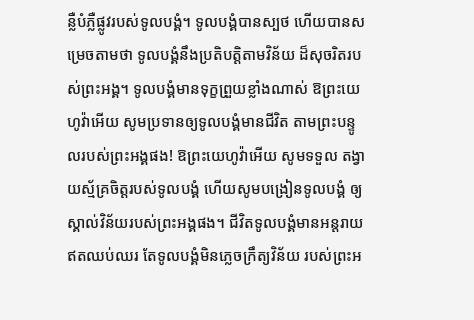ន្លឺបំភ្លឺផ្លូវរបស់ទូលបង្គំ។ ទូលបង្គំបានស្បថ ហើយបានសម្រេចតាមថា ទូលបង្គំនឹងប្រតិបត្តិតាមវិន័យ ដ៏សុចរិតរបស់ព្រះអង្គ។ ទូលបង្គំមានទុក្ខព្រួយខ្លាំងណាស់ ឱព្រះយេហូវ៉ាអើយ សូមប្រទានឲ្យទូលបង្គំមានជីវិត តាមព្រះបន្ទូលរបស់ព្រះអង្គផង! ឱព្រះយេហូវ៉ាអើយ សូមទទួល តង្វាយស្ម័គ្រចិត្តរបស់ទូលបង្គំ ហើយសូមបង្រៀនទូលបង្គំ ឲ្យស្គាល់វិន័យរបស់ព្រះអង្គផង។ ជីវិតទូលបង្គំមានអន្តរាយឥតឈប់ឈរ តែទូលបង្គំមិនភ្លេចក្រឹត្យវិន័យ របស់ព្រះអ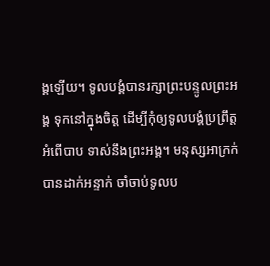ង្គឡើយ។ ទូលបង្គំបានរក្សាព្រះបន្ទូលព្រះអង្គ ទុកនៅក្នុងចិត្ត ដើម្បីកុំឲ្យទូលបង្គំប្រព្រឹត្តអំពើបាប ទាស់នឹងព្រះអង្គ។ មនុស្សអាក្រក់បានដាក់អន្ទាក់ ចាំចាប់ទូលប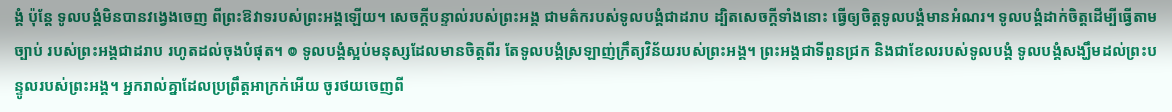ង្គំ ប៉ុន្តែ ទូលបង្គំមិនបានវង្វេងចេញ ពីព្រះឱវាទរបស់ព្រះអង្គឡើយ។ សេចក្ដីបន្ទាល់របស់ព្រះអង្គ ជាមត៌ករបស់ទូលបង្គំជាដរាប ដ្បិតសេចក្ដីទាំងនោះ ធ្វើឲ្យចិត្តទូលបង្គំមានអំណរ។ ទូលបង្គំដាក់ចិត្តដើម្បីធ្វើតាមច្បាប់ របស់ព្រះអង្គជាដរាប រហូតដល់ចុងបំផុត។ ៙ ទូលបង្គំស្អប់មនុស្សដែលមានចិត្តពីរ តែទូលបង្គំស្រឡាញ់ក្រឹត្យវិន័យរបស់ព្រះអង្គ។ ព្រះអង្គជាទីពួនជ្រក និងជាខែលរបស់ទូលបង្គំ ទូលបង្គំសង្ឃឹមដល់ព្រះបន្ទូលរបស់ព្រះអង្គ។ អ្នករាល់គ្នាដែលប្រព្រឹត្តអាក្រក់អើយ ចូរថយចេញពី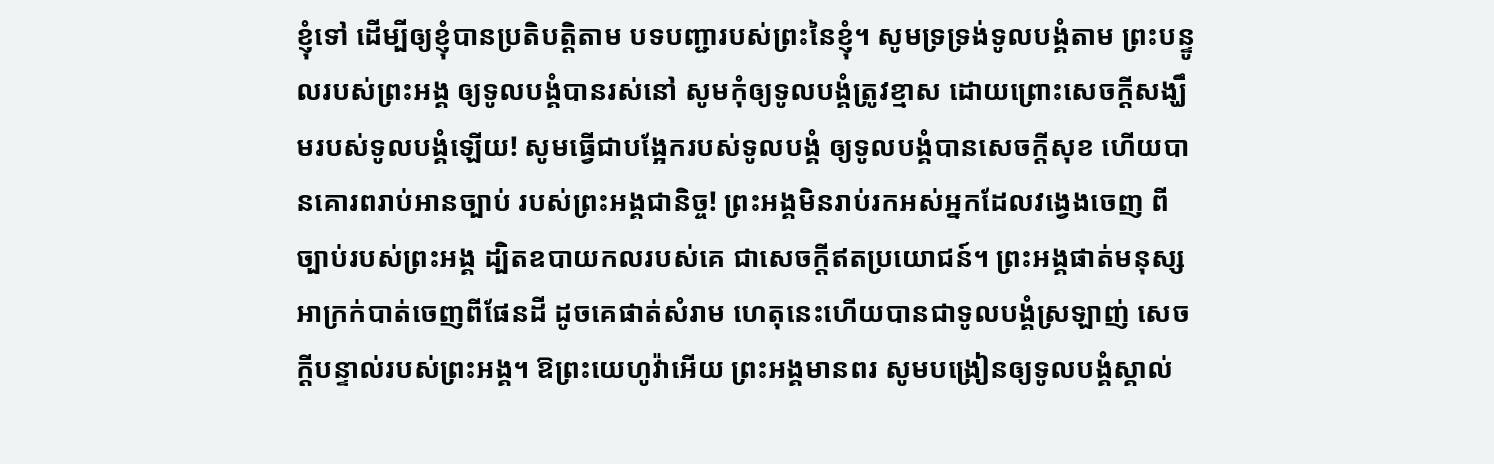ខ្ញុំទៅ ដើម្បីឲ្យខ្ញុំបានប្រតិបត្តិតាម បទបញ្ជារបស់ព្រះនៃខ្ញុំ។ សូមទ្រទ្រង់ទូលបង្គំតាម ព្រះបន្ទូលរបស់ព្រះអង្គ ឲ្យទូលបង្គំបានរស់នៅ សូមកុំឲ្យទូលបង្គំត្រូវខ្មាស ដោយព្រោះសេចក្ដីសង្ឃឹមរបស់ទូលបង្គំឡើយ! សូមធ្វើជាបង្អែករបស់ទូលបង្គំ ឲ្យទូលបង្គំបានសេចក្ដីសុខ ហើយបានគោរពរាប់អានច្បាប់ របស់ព្រះអង្គជានិច្ច! ព្រះអង្គមិនរាប់រកអស់អ្នកដែលវង្វេងចេញ ពីច្បាប់របស់ព្រះអង្គ ដ្បិតឧបាយកលរបស់គេ ជាសេចក្ដីឥតប្រយោជន៍។ ព្រះអង្គផាត់មនុស្សអាក្រក់បាត់ចេញពីផែនដី ដូចគេផាត់សំរាម ហេតុនេះហើយបានជាទូលបង្គំស្រឡាញ់ សេចក្ដីបន្ទាល់របស់ព្រះអង្គ។ ឱព្រះយេហូវ៉ាអើយ ព្រះអង្គមានពរ សូមបង្រៀនឲ្យទូលបង្គំស្គាល់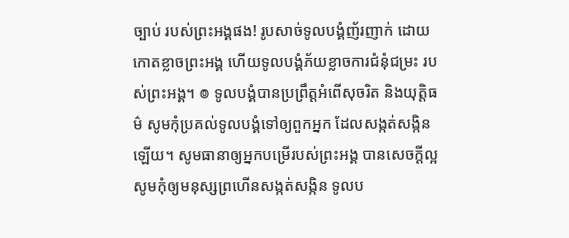ច្បាប់ របស់ព្រះអង្គផង! រូបសាច់ទូលបង្គំញ័រញាក់ ដោយកោតខ្លាចព្រះអង្គ ហើយទូលបង្គំភ័យខ្លាចការជំនុំជម្រះ របស់ព្រះអង្គ។ ៙ ទូលបង្គំបានប្រព្រឹត្តអំពើសុចរិត និងយុត្តិធម៌ សូមកុំប្រគល់ទូលបង្គំទៅឲ្យពួកអ្នក ដែលសង្កត់សង្កិនឡើយ។ សូមធានាឲ្យអ្នកបម្រើរបស់ព្រះអង្គ បានសេចក្ដីល្អ សូមកុំឲ្យមនុស្សព្រហើនសង្កត់សង្កិន ទូលប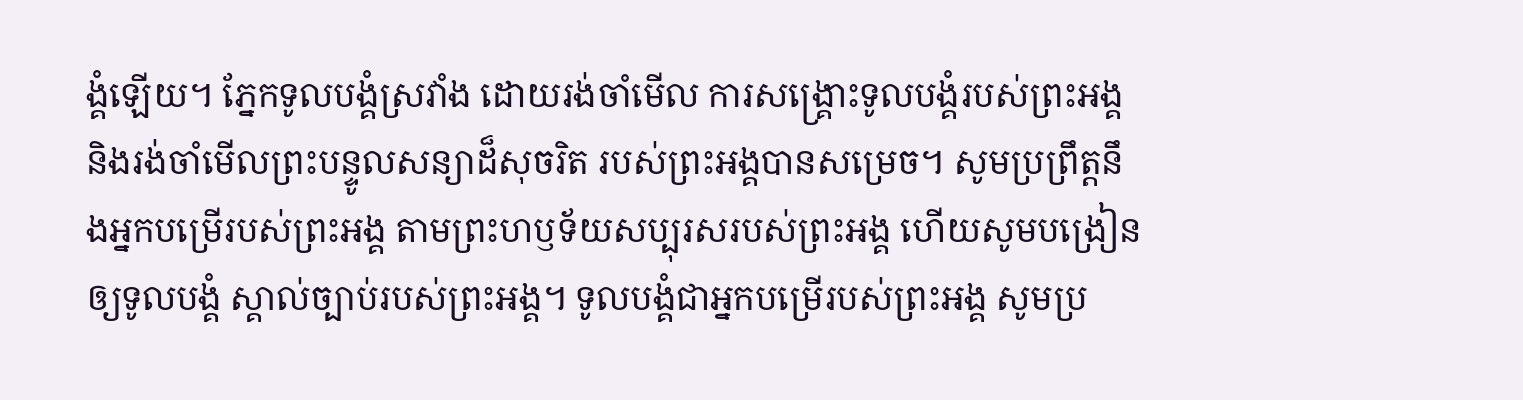ង្គំឡើយ។ ភ្នែកទូលបង្គំស្រវាំង ដោយរង់ចាំមើល ការសង្គ្រោះទូលបង្គំរបស់ព្រះអង្គ និងរង់ចាំមើលព្រះបន្ទូលសន្យាដ៏សុចរិត របស់ព្រះអង្គបានសម្រេច។ សូមប្រព្រឹត្តនឹងអ្នកបម្រើរបស់ព្រះអង្គ តាមព្រះហឫទ័យសប្បុរសរបស់ព្រះអង្គ ហើយសូមបង្រៀនឲ្យទូលបង្គំ ស្គាល់ច្បាប់របស់ព្រះអង្គ។ ទូលបង្គំជាអ្នកបម្រើរបស់ព្រះអង្គ សូមប្រ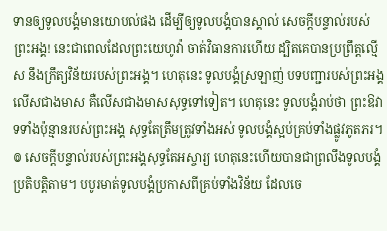ទានឲ្យទូលបង្គំមានយោបល់ផង ដើម្បីឲ្យទូលបង្គំបានស្គាល់ សេចក្ដីបន្ទាល់របស់ព្រះអង្គ! នេះជាពេលដែលព្រះយេហូវ៉ា ចាត់វិធានការហើយ ដ្បិតគេបានប្រព្រឹត្តល្មើស នឹងក្រឹត្យវិន័យរបស់ព្រះអង្គ។ ហេតុនេះ ទូលបង្គំស្រឡាញ់ បទបញ្ជារបស់ព្រះអង្គលើសជាងមាស គឺលើសជាងមាសសុទ្ធទៅទៀត។ ហេតុនេះ ទូលបង្គំរាប់ថា ព្រះឱវាទទាំងប៉ុន្មានរបស់ព្រះអង្គ សុទ្ធតែត្រឹមត្រូវទាំងអស់ ទូលបង្គំស្អប់គ្រប់ទាំងផ្លូវភូតភរ។ ៙ សេចក្ដីបន្ទាល់របស់ព្រះអង្គសុទ្ធតែអស្ចារ្យ ហេតុនេះហើយបានជាព្រលឹងទូលបង្គំ ប្រតិបត្តិតាម។ បបូរមាត់ទូលបង្គំប្រកាសពីគ្រប់ទាំងវិន័យ ដែលចេ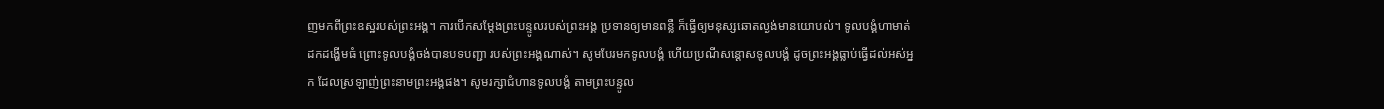ញមកពីព្រះឧស្ឋរបស់ព្រះអង្គ។ ការបើកសម្ដែងព្រះបន្ទូលរបស់ព្រះអង្គ ប្រទានឲ្យមានពន្លឺ ក៏ធ្វើឲ្យមនុស្សឆោតល្ងង់មានយោបល់។ ទូលបង្គំហាមាត់ ដកដង្ហើមធំ ព្រោះទូលបង្គំចង់បានបទបញ្ជា របស់ព្រះអង្គណាស់។ សូមបែរមកទូលបង្គំ ហើយប្រណីសន្ដោសទូលបង្គំ ដូចព្រះអង្គធ្លាប់ធ្វើដល់អស់អ្នក ដែលស្រឡាញ់ព្រះនាមព្រះអង្គផង។ សូមរក្សាជំហានទូលបង្គំ តាមព្រះបន្ទូល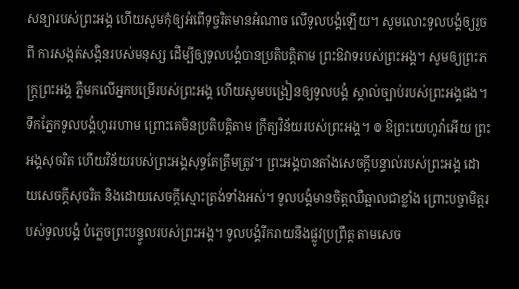សន្យារបស់ព្រះអង្គ ហើយសូមកុំឲ្យអំពើទុច្ចរិតមានអំណាច លើទូលបង្គំឡើយ។ សូមលោះទូលបង្គំឲ្យរួចពី ការសង្កត់សង្កិនរបស់មនុស្ស ដើម្បីឲ្យទូលបង្គំបានប្រតិបត្តិតាម ព្រះឱវាទរបស់ព្រះអង្គ។ សូមឲ្យព្រះភក្ត្រព្រះអង្គ ភ្លឺមកលើអ្នកបម្រើរបស់ព្រះអង្គ ហើយសូមបង្រៀនឲ្យទូលបង្គំ ស្គាល់ច្បាប់របស់ព្រះអង្គផង។ ទឹកភ្នែកទូលបង្គំហូររហាម ព្រោះគេមិនប្រតិបត្តិតាម ក្រឹត្យវិន័យរបស់ព្រះអង្គ។ ៙ ឱព្រះយេហូវ៉ាអើយ ព្រះអង្គសុចរិត ហើយវិន័យរបស់ព្រះអង្គសុទ្ធតែត្រឹមត្រូវ។ ព្រះអង្គបានតាំងសេចក្ដីបន្ទាល់របស់ព្រះអង្គ ដោយសេចក្ដីសុចរិត និងដោយសេចក្ដីស្មោះត្រង់ទាំងអស់។ ទូលបង្គំមានចិត្តឈឺឆ្អាលជាខ្លាំង ព្រោះបច្ចាមិត្តរបស់ទូលបង្គំ បំភ្លេចព្រះបន្ទូលរបស់ព្រះអង្គ។ ទូលបង្គំរីករាយនឹងផ្លូវប្រព្រឹត្ត តាមសេច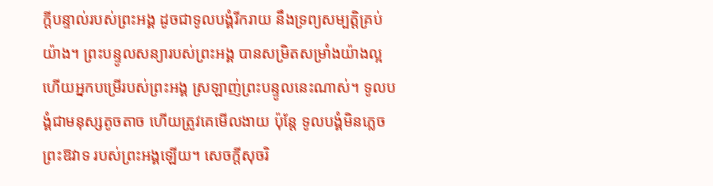ក្ដីបន្ទាល់របស់ព្រះអង្គ ដូចជាទូលបង្គំរីករាយ នឹងទ្រព្យសម្បត្តិគ្រប់យ៉ាង។ ព្រះបន្ទូលសន្យារបស់ព្រះអង្គ បានសម្រិតសម្រាំងយ៉ាងល្អ ហើយអ្នកបម្រើរបស់ព្រះអង្គ ស្រឡាញ់ព្រះបន្ទូលនេះណាស់។ ទូលបង្គំជាមនុស្សតូចតាច ហើយត្រូវគេមើលងាយ ប៉ុន្តែ ទូលបង្គំមិនភ្លេចព្រះឱវាទ របស់ព្រះអង្គឡើយ។ សេចក្ដីសុចរិ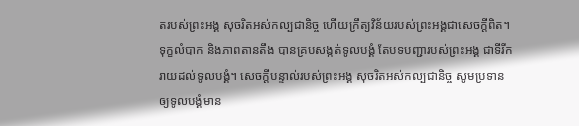តរបស់ព្រះអង្គ សុចរិតអស់កល្បជានិច្ច ហើយក្រឹត្យវិន័យរបស់ព្រះអង្គជាសេចក្ដីពិត។ ទុក្ខលំបាក និងភាពតានតឹង បានគ្របសង្កត់ទូលបង្គំ តែបទបញ្ជារបស់ព្រះអង្គ ជាទីរីករាយដល់ទូលបង្គំ។ សេចក្ដីបន្ទាល់របស់ព្រះអង្គ សុចរិតអស់កល្បជានិច្ច សូមប្រទានឲ្យទូលបង្គំមាន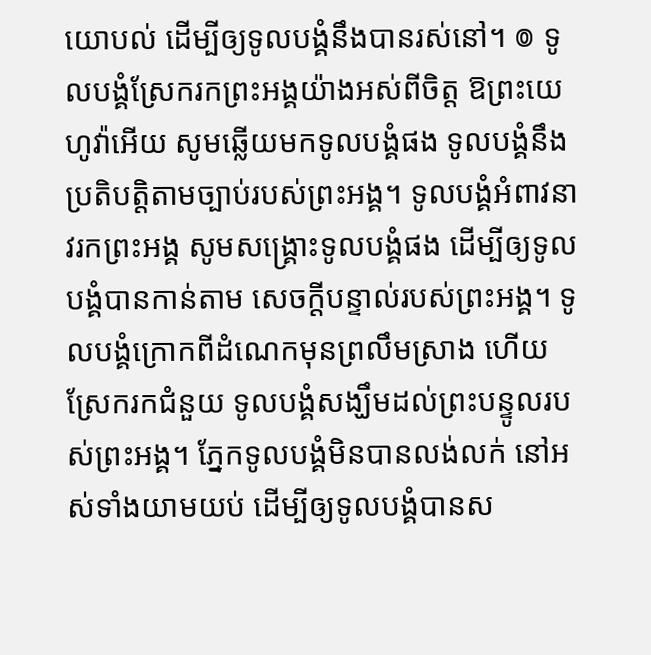យោបល់ ដើម្បីឲ្យទូលបង្គំនឹងបានរស់នៅ។ ៙ ទូលបង្គំស្រែករកព្រះអង្គយ៉ាងអស់ពីចិត្ត ឱព្រះយេហូវ៉ាអើយ សូមឆ្លើយមកទូលបង្គំផង ទូលបង្គំនឹងប្រតិបត្តិតាមច្បាប់របស់ព្រះអង្គ។ ទូលបង្គំអំពាវនាវរកព្រះអង្គ សូមសង្គ្រោះទូលបង្គំផង ដើម្បីឲ្យទូលបង្គំបានកាន់តាម សេចក្ដីបន្ទាល់របស់ព្រះអង្គ។ ទូលបង្គំក្រោកពីដំណេកមុនព្រលឹមស្រាង ហើយស្រែករកជំនួយ ទូលបង្គំសង្ឃឹមដល់ព្រះបន្ទូលរបស់ព្រះអង្គ។ ភ្នែកទូលបង្គំមិនបានលង់លក់ នៅអស់ទាំងយាមយប់ ដើម្បីឲ្យទូលបង្គំបានស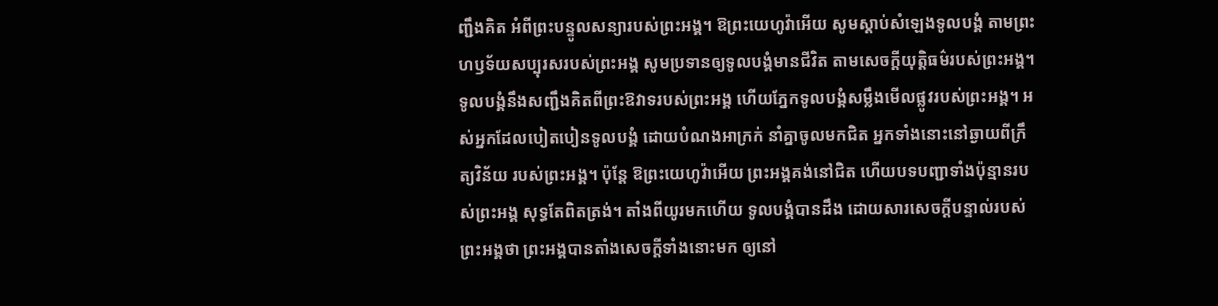ញ្ជឹងគិត អំពីព្រះបន្ទូលសន្យារបស់ព្រះអង្គ។ ឱព្រះយេហូវ៉ាអើយ សូមស្តាប់សំឡេងទូលបង្គំ តាមព្រះហឫទ័យសប្បុរសរបស់ព្រះអង្គ សូមប្រទានឲ្យទូលបង្គំមានជីវិត តាមសេចក្ដីយុត្តិធម៌របស់ព្រះអង្គ។ ទូលបង្គំនឹងសញ្ជឹងគិតពីព្រះឱវាទរបស់ព្រះអង្គ ហើយភ្នែកទូលបង្គំសម្លឹងមើលផ្លូវរបស់ព្រះអង្គ។ អស់អ្នកដែលបៀតបៀនទូលបង្គំ ដោយបំណងអាក្រក់ នាំគ្នាចូលមកជិត អ្នកទាំងនោះនៅឆ្ងាយពីក្រឹត្យវិន័យ របស់ព្រះអង្គ។ ប៉ុន្ដែ ឱព្រះយេហូវ៉ាអើយ ព្រះអង្គគង់នៅជិត ហើយបទបញ្ជាទាំងប៉ុន្មានរបស់ព្រះអង្គ សុទ្ធតែពិតត្រង់។ តាំងពីយូរមកហើយ ទូលបង្គំបានដឹង ដោយសារសេចក្ដីបន្ទាល់របស់ព្រះអង្គថា ព្រះអង្គបានតាំងសេចក្ដីទាំងនោះមក ឲ្យនៅ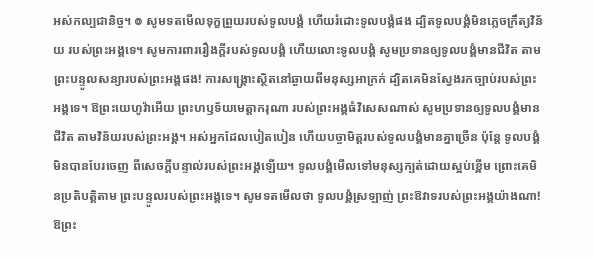អស់កល្បជានិច្ច។ ៙ សូមទតមើលទុក្ខព្រួយរបស់ទូលបង្គំ ហើយរំដោះទូលបង្គំផង ដ្បិតទូលបង្គំមិនភ្លេចក្រឹត្យវិន័យ របស់ព្រះអង្គទេ។ សូមការពាររឿងក្ដីរបស់ទូលបង្គំ ហើយលោះទូលបង្គំ សូមប្រទានឲ្យទូលបង្គំមានជីវិត តាមព្រះបន្ទូលសន្យារបស់ព្រះអង្គផង! ការសង្គ្រោះស្ថិតនៅឆ្ងាយពីមនុស្សអាក្រក់ ដ្បិតគេមិនស្វែងរកច្បាប់របស់ព្រះអង្គទេ។ ឱព្រះយេហូវ៉ាអើយ ព្រះហឫទ័យមេត្តាករុណា របស់ព្រះអង្គធំវិសេសណាស់ សូមប្រទានឲ្យទូលបង្គំមានជីវិត តាមវិន័យរបស់ព្រះអង្គ។ អស់អ្នកដែលបៀតបៀន ហើយបច្ចាមិត្តរបស់ទូលបង្គំមានគ្នាច្រើន ប៉ុន្តែ ទូលបង្គំមិនបានបែរចេញ ពីសេចក្ដីបន្ទាល់របស់ព្រះអង្គឡើយ។ ទូលបង្គំមើលទៅមនុស្សក្បត់ដោយស្អប់ខ្ពើម ព្រោះគេមិនប្រតិបត្តិតាម ព្រះបន្ទូលរបស់ព្រះអង្គទេ។ សូមទតមើលថា ទូលបង្គំស្រឡាញ់ ព្រះឱវាទរបស់ព្រះអង្គយ៉ាងណា! ឱព្រះ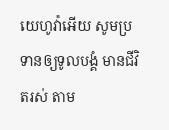យេហូវ៉ាអើយ សូមប្រទានឲ្យទូលបង្គំ មានជីវិតរស់ តាម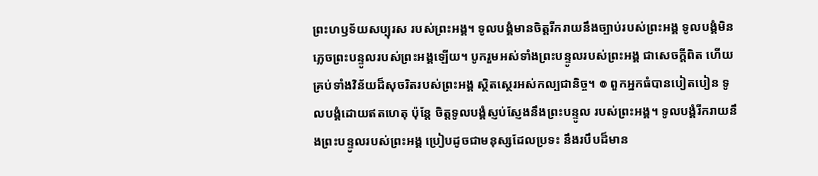ព្រះហឫទ័យសប្បុរស របស់ព្រះអង្គ។ ទូលបង្គំមានចិត្តរីករាយនឹងច្បាប់របស់ព្រះអង្គ ទូលបង្គំមិនភ្លេចព្រះបន្ទូលរបស់ព្រះអង្គឡើយ។ បូករួមអស់ទាំងព្រះបន្ទូលរបស់ព្រះអង្គ ជាសេចក្ដីពិត ហើយគ្រប់ទាំងវិន័យដ៏សុចរិតរបស់ព្រះអង្គ ស្ថិតស្ថេរអស់កល្បជានិច្ច។ ៙ ពួកអ្នកធំបានបៀតបៀន ទូលបង្គំដោយឥតហេតុ ប៉ុន្តែ ចិត្តទូលបង្គំស្ញប់ស្ញែងនឹងព្រះបន្ទូល របស់ព្រះអង្គ។ ទូលបង្គំរីករាយនឹងព្រះបន្ទូលរបស់ព្រះអង្គ ប្រៀបដូចជាមនុស្សដែលប្រទះ នឹងរបឹបដ៏មាន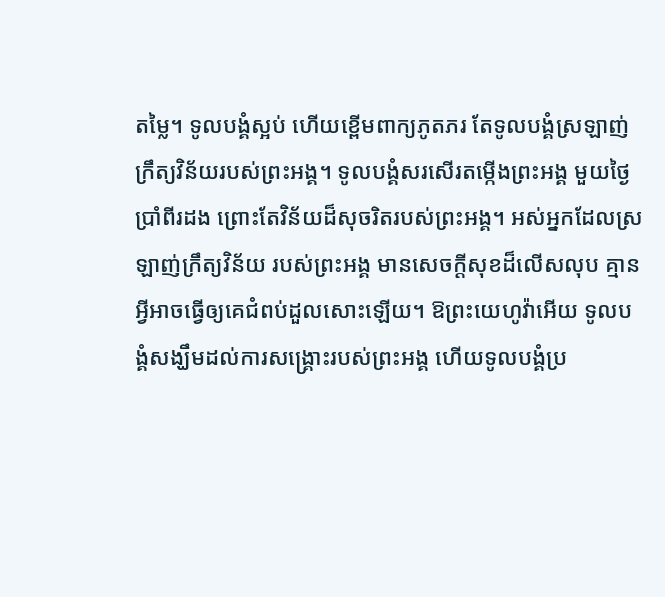តម្លៃ។ ទូលបង្គំស្អប់ ហើយខ្ពើមពាក្យភូតភរ តែទូលបង្គំស្រឡាញ់ក្រឹត្យវិន័យរបស់ព្រះអង្គ។ ទូលបង្គំសរសើរតម្កើងព្រះអង្គ មួយថ្ងៃប្រាំពីរដង ព្រោះតែវិន័យដ៏សុចរិតរបស់ព្រះអង្គ។ អស់អ្នកដែលស្រឡាញ់ក្រឹត្យវិន័យ របស់ព្រះអង្គ មានសេចក្ដីសុខដ៏លើសលុប គ្មានអ្វីអាចធ្វើឲ្យគេជំពប់ដួលសោះឡើយ។ ឱព្រះយេហូវ៉ាអើយ ទូលបង្គំសង្ឃឹមដល់ការសង្គ្រោះរបស់ព្រះអង្គ ហើយទូលបង្គំប្រ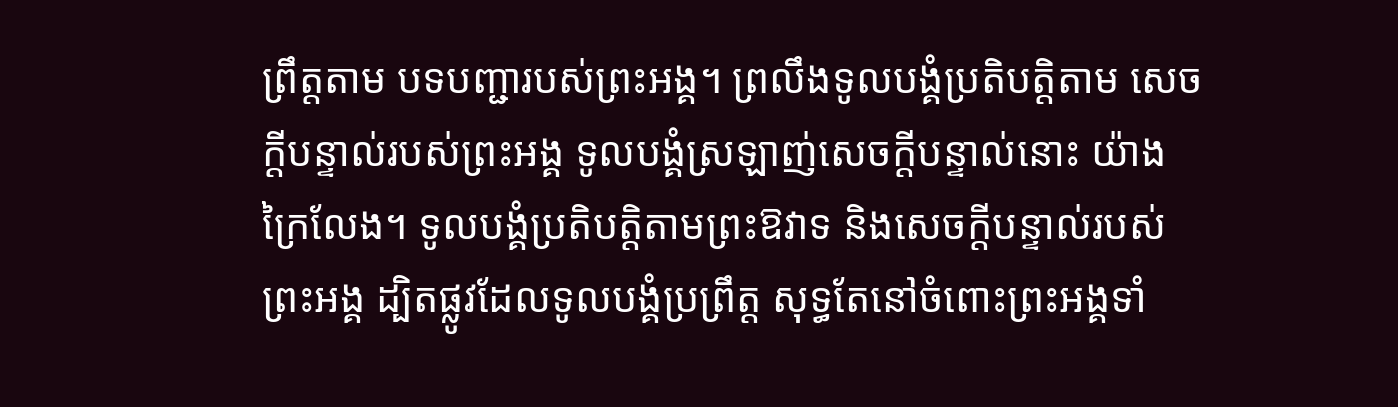ព្រឹត្តតាម បទបញ្ជារបស់ព្រះអង្គ។ ព្រលឹងទូលបង្គំប្រតិបត្តិតាម សេចក្ដីបន្ទាល់របស់ព្រះអង្គ ទូលបង្គំស្រឡាញ់សេចក្ដីបន្ទាល់នោះ យ៉ាងក្រៃលែង។ ទូលបង្គំប្រតិបត្តិតាមព្រះឱវាទ និងសេចក្ដីបន្ទាល់របស់ព្រះអង្គ ដ្បិតផ្លូវដែលទូលបង្គំប្រព្រឹត្ត សុទ្ធតែនៅចំពោះព្រះអង្គទាំ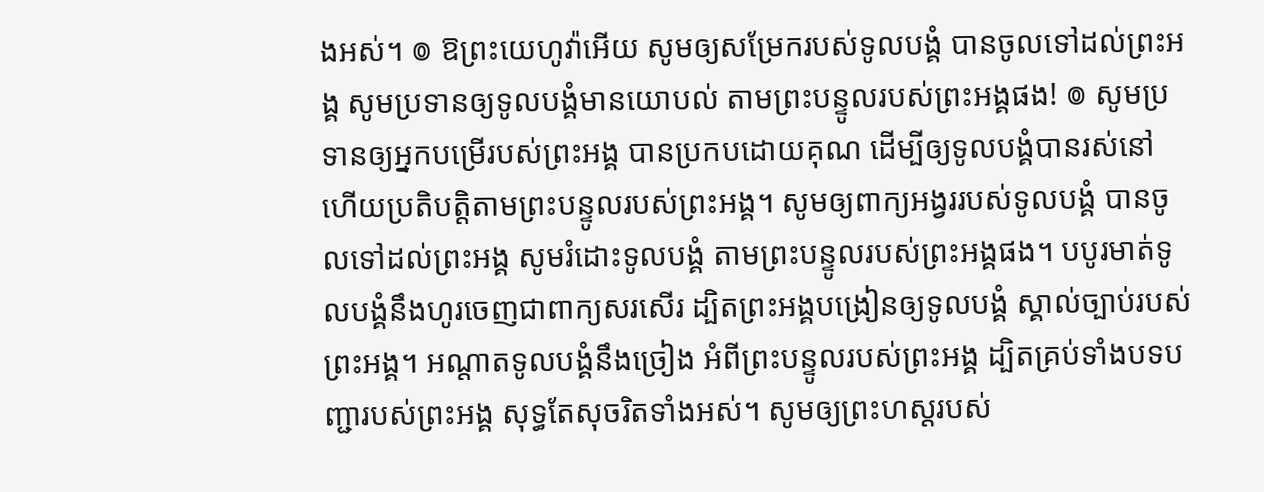ងអស់។ ៙ ឱព្រះយេហូវ៉ាអើយ សូមឲ្យសម្រែករបស់ទូលបង្គំ បានចូលទៅដល់ព្រះអង្គ សូមប្រទានឲ្យទូលបង្គំមានយោបល់ តាមព្រះបន្ទូលរបស់ព្រះអង្គផង! ៙ សូមប្រទានឲ្យអ្នកបម្រើរបស់ព្រះអង្គ បានប្រកបដោយគុណ ដើម្បីឲ្យទូលបង្គំបានរស់នៅ ហើយប្រតិបត្តិតាមព្រះបន្ទូលរបស់ព្រះអង្គ។ សូមឲ្យពាក្យអង្វររបស់ទូលបង្គំ បានចូលទៅដល់ព្រះអង្គ សូមរំដោះទូលបង្គំ តាមព្រះបន្ទូលរបស់ព្រះអង្គផង។ បបូរមាត់ទូលបង្គំនឹងហូរចេញជាពាក្យសរសើរ ដ្បិតព្រះអង្គបង្រៀនឲ្យទូលបង្គំ ស្គាល់ច្បាប់របស់ព្រះអង្គ។ អណ្ដាតទូលបង្គំនឹងច្រៀង អំពីព្រះបន្ទូលរបស់ព្រះអង្គ ដ្បិតគ្រប់ទាំងបទបញ្ជារបស់ព្រះអង្គ សុទ្ធតែសុចរិតទាំងអស់។ សូមឲ្យព្រះហស្តរបស់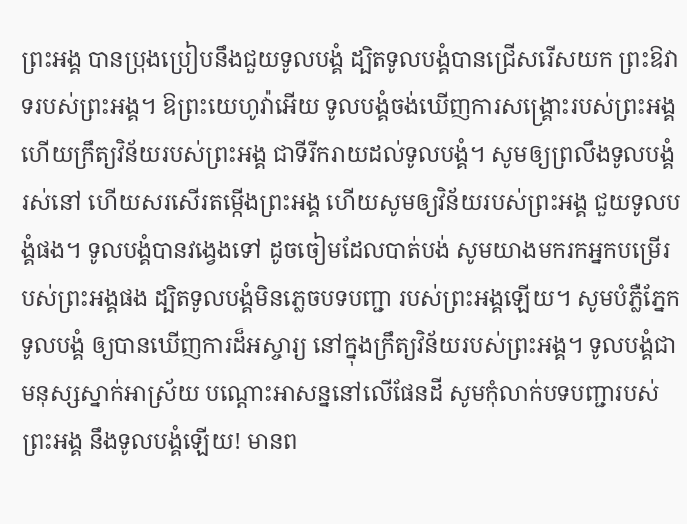ព្រះអង្គ បានប្រុងប្រៀបនឹងជួយទូលបង្គំ ដ្បិតទូលបង្គំបានជ្រើសរើសយក ព្រះឱវាទរបស់ព្រះអង្គ។ ឱព្រះយេហូវ៉ាអើយ ទូលបង្គំចង់ឃើញការសង្គ្រោះរបស់ព្រះអង្គ ហើយក្រឹត្យវិន័យរបស់ព្រះអង្គ ជាទីរីករាយដល់ទូលបង្គំ។ សូមឲ្យព្រលឹងទូលបង្គំរស់នៅ ហើយសរសើរតម្កើងព្រះអង្គ ហើយសូមឲ្យវិន័យរបស់ព្រះអង្គ ជួយទូលបង្គំផង។ ទូលបង្គំបានវង្វេងទៅ ដូចចៀមដែលបាត់បង់ សូមយាងមករកអ្នកបម្រើរបស់ព្រះអង្គផង ដ្បិតទូលបង្គំមិនភ្លេចបទបញ្ជា របស់ព្រះអង្គឡើយ។ សូមបំភ្លឺភ្នែកទូលបង្គំ ឲ្យបានឃើញការដ៏អស្ចារ្យ នៅក្នុងក្រឹត្យវិន័យរបស់ព្រះអង្គ។ ទូលបង្គំជាមនុស្សស្នាក់អាស្រ័យ បណ្ដោះអាសន្ននៅលើផែនដី សូមកុំលាក់បទបញ្ជារបស់ព្រះអង្គ នឹងទូលបង្គំឡើយ! មានព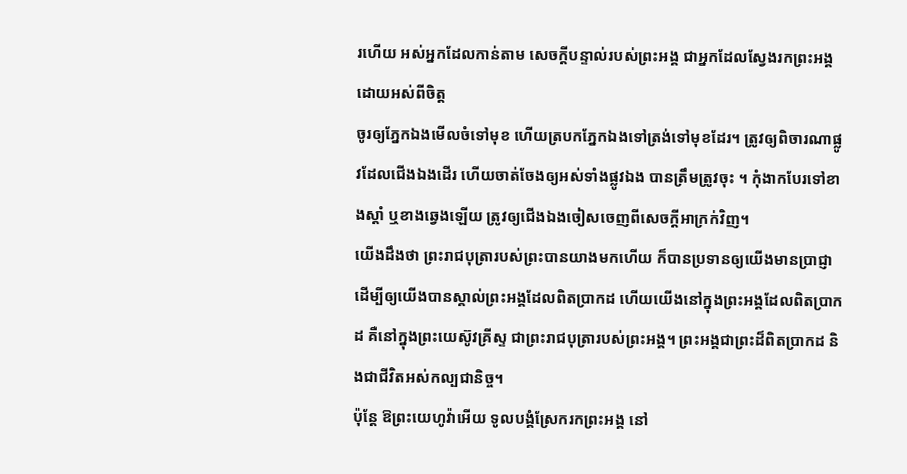រហើយ អស់អ្នកដែលកាន់តាម សេចក្ដីបន្ទាល់របស់ព្រះអង្គ ជាអ្នកដែលស្វែងរកព្រះអង្គដោយអស់ពីចិត្ត
ចូរឲ្យភ្នែកឯងមើលចំទៅមុខ ហើយត្របកភ្នែកឯងទៅត្រង់ទៅមុខដែរ។ ត្រូវឲ្យពិចារណាផ្លូវដែលជើងឯងដើរ ហើយចាត់ចែងឲ្យអស់ទាំងផ្លូវឯង បានត្រឹមត្រូវចុះ ។ កុំងាកបែរទៅខាងស្តាំ ឬខាងឆ្វេងឡើយ ត្រូវឲ្យជើងឯងចៀសចេញពីសេចក្ដីអាក្រក់វិញ។
យើងដឹងថា ព្រះរាជបុត្រារបស់ព្រះបានយាងមកហើយ ក៏បានប្រទានឲ្យយើងមានប្រាជ្ញា ដើម្បីឲ្យយើងបានស្គាល់ព្រះអង្គដែលពិតប្រាកដ ហើយយើងនៅក្នុងព្រះអង្គដែលពិតប្រាកដ គឺនៅក្នុងព្រះយេស៊ូវគ្រីស្ទ ជាព្រះរាជបុត្រារបស់ព្រះអង្គ។ ព្រះអង្គជាព្រះដ៏ពិតប្រាកដ និងជាជីវិតអស់កល្បជានិច្ច។
ប៉ុន្តែ ឱព្រះយេហូវ៉ាអើយ ទូលបង្គំស្រែករកព្រះអង្គ នៅ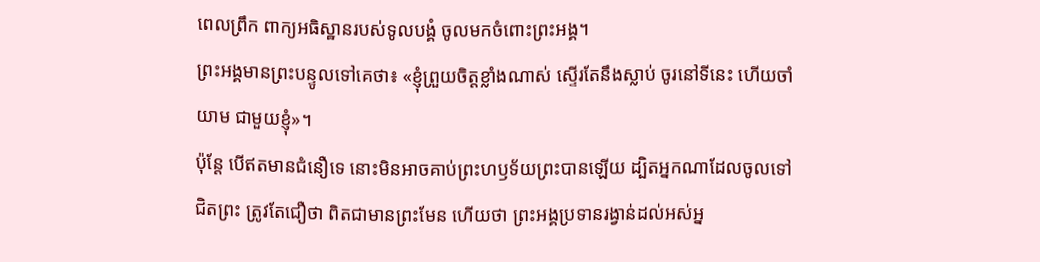ពេលព្រឹក ពាក្យអធិស្ឋានរបស់ទូលបង្គំ ចូលមកចំពោះព្រះអង្គ។
ព្រះអង្គមានព្រះបន្ទូលទៅគេថា៖ «ខ្ញុំព្រួយចិត្តខ្លាំងណាស់ ស្ទើរតែនឹងស្លាប់ ចូរនៅទីនេះ ហើយចាំយាម ជាមួយខ្ញុំ»។
ប៉ុន្ដែ បើឥតមានជំនឿទេ នោះមិនអាចគាប់ព្រះហឫទ័យព្រះបានឡើយ ដ្បិតអ្នកណាដែលចូលទៅជិតព្រះ ត្រូវតែជឿថា ពិតជាមានព្រះមែន ហើយថា ព្រះអង្គប្រទានរង្វាន់ដល់អស់អ្ន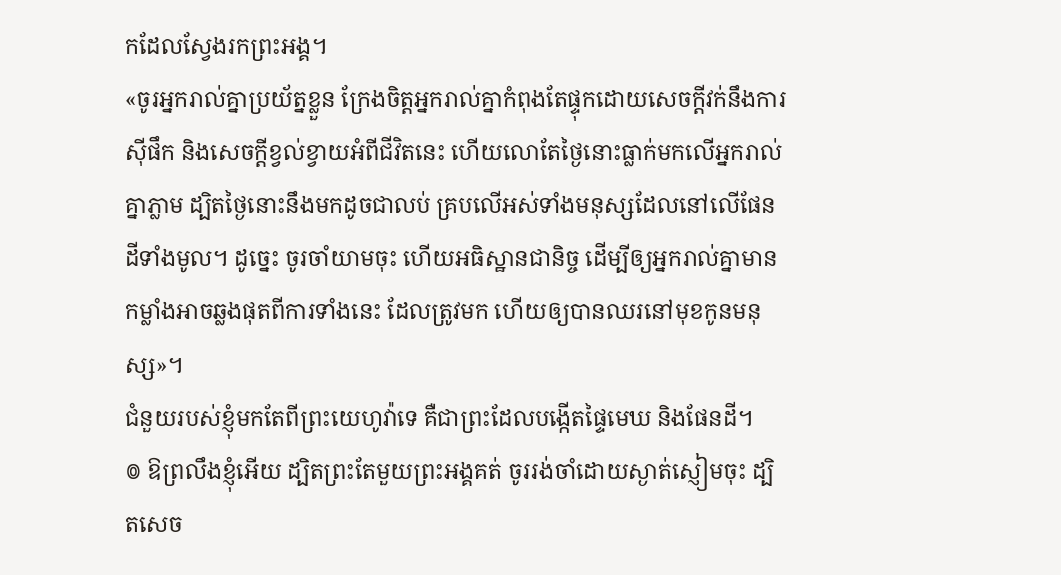កដែលស្វែងរកព្រះអង្គ។
«ចូរអ្នករាល់គ្នាប្រយ័ត្នខ្លួន ក្រែងចិត្តអ្នករាល់គ្នាកំពុងតែផ្ទុកដោយសេចក្តីវក់នឹងការស៊ីផឹក និងសេចក្តីខ្វល់ខ្វាយអំពីជីវិតនេះ ហើយលោតែថ្ងៃនោះធ្លាក់មកលើអ្នករាល់គ្នាភ្លាម ដ្បិតថ្ងៃនោះនឹងមកដូចជាលប់ គ្របលើអស់ទាំងមនុស្សដែលនៅលើផែនដីទាំងមូល។ ដូច្នេះ ចូរចាំយាមចុះ ហើយអធិស្ឋានជានិច្ច ដើម្បីឲ្យអ្នករាល់គ្នាមានកម្លាំងអាចឆ្លងផុតពីការទាំងនេះ ដែលត្រូវមក ហើយឲ្យបានឈរនៅមុខកូនមនុស្ស»។
ជំនួយរបស់ខ្ញុំមកតែពីព្រះយេហូវ៉ាទេ គឺជាព្រះដែលបង្កើតផ្ទៃមេឃ និងផែនដី។
៙ ឱព្រលឹងខ្ញុំអើយ ដ្បិតព្រះតែមួយព្រះអង្គគត់ ចូររង់ចាំដោយស្ងាត់ស្ញៀមចុះ ដ្បិតសេច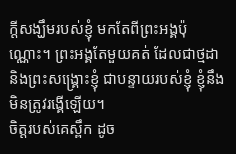ក្ដីសង្ឃឹមរបស់ខ្ញុំ មកតែពីព្រះអង្គប៉ុណ្ណោះ។ ព្រះអង្គតែមួយគត់ ដែលជាថ្មដា និងព្រះសង្គ្រោះខ្ញុំ ជាបន្ទាយរបស់ខ្ញុំ ខ្ញុំនឹងមិនត្រូវរង្គើឡើយ។
ចិត្តរបស់គេស្ពឹក ដូច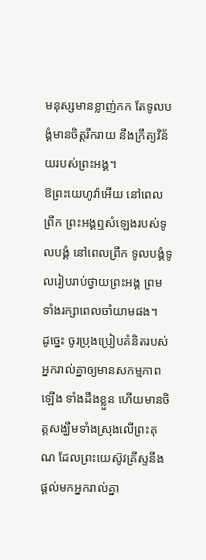មនុស្សមានខ្លាញ់កក តែទូលបង្គំមានចិត្តរីករាយ នឹងក្រឹត្យវិន័យរបស់ព្រះអង្គ។
ឱព្រះយេហូវ៉ាអើយ នៅពេលព្រឹក ព្រះអង្គឮសំឡេងរបស់ទូលបង្គំ នៅពេលព្រឹក ទូលបង្គំទូលរៀបរាប់ថ្វាយព្រះអង្គ ព្រមទាំងរក្សាពេលចាំយាមផង។
ដូច្នេះ ចូរប្រុងប្រៀបគំនិតរបស់អ្នករាល់គ្នាឲ្យមានសកម្មភាពឡើង ទាំងដឹងខ្លួន ហើយមានចិត្តសង្ឃឹមទាំងស្រុងលើព្រះគុណ ដែលព្រះយេស៊ូវគ្រីស្ទនឹងផ្តល់មកអ្នករាល់គ្នា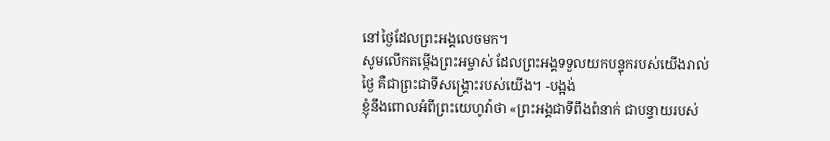នៅថ្ងៃដែលព្រះអង្គលេចមក។
សូមលើកតម្កើងព្រះអម្ចាស់ ដែលព្រះអង្គទទួលយកបន្ទុករបស់យើងរាល់ថ្ងៃ គឺជាព្រះជាទីសង្គ្រោះរបស់យើង។ -បង្អង់
ខ្ញុំនឹងពោលអំពីព្រះយេហូវ៉ាថា «ព្រះអង្គជាទីពឹងពំនាក់ ជាបន្ទាយរបស់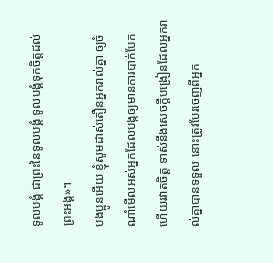ទូលបង្គំ ជាព្រះនៃទូលបង្គំ ទូលបង្គំទុកចិត្តដល់ព្រះអង្គ»។
បងប្អូនអើយ ខ្ញុំសូមដាស់តឿនអ្នករាល់គ្នា ឲ្យចំណាំមើលអស់អ្នកដែលបង្កឲ្យមានការបាក់បែក ហើយរវាតចិត្ត ទាស់នឹងសេចក្តីបង្រៀនដែលអ្នករាល់គ្នាបានទទួល នោះត្រូវបែរចេញពីអ្នក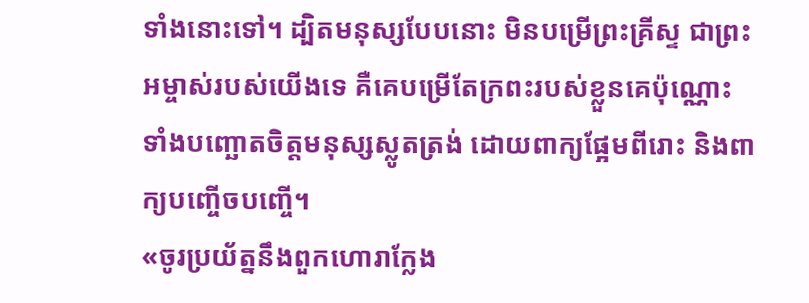ទាំងនោះទៅ។ ដ្បិតមនុស្សបែបនោះ មិនបម្រើព្រះគ្រីស្ទ ជាព្រះអម្ចាស់របស់យើងទេ គឺគេបម្រើតែក្រពះរបស់ខ្លួនគេប៉ុណ្ណោះ ទាំងបញ្ឆោតចិត្តមនុស្សស្លូតត្រង់ ដោយពាក្យផ្អែមពីរោះ និងពាក្យបញ្ចើចបញ្ចើ។
«ចូរប្រយ័ត្ននឹងពួកហោរាក្លែង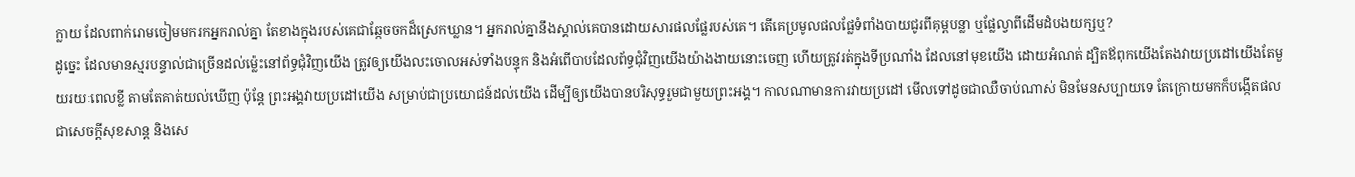ក្លាយ ដែលពាក់រោមចៀមមករកអ្នករាល់គ្នា តែខាងក្នុងរបស់គេជាឆ្កែចចកដ៏ស្រេកឃ្លាន។ អ្នករាល់គ្នានឹងស្គាល់គេបានដោយសារផលផ្លែរបស់គេ។ តើគេប្រមូលផលផ្លែទំពាំងបាយជូរពីគុម្ពបន្លា ឬផ្លែល្វាពីដើមដំបងយក្សឬ?
ដូច្នេះ ដែលមានស្មរបន្ទាល់ជាច្រើនដល់ម៉្លេះនៅព័ទ្ធជុំវិញយើង ត្រូវឲ្យយើងលះចោលអស់ទាំងបន្ទុក និងអំពើបាបដែលព័ទ្ធជុំវិញយើងយ៉ាងងាយនោះចេញ ហើយត្រូវរត់ក្នុងទីប្រណាំង ដែលនៅមុខយើង ដោយអំណត់ ដ្បិតឪពុកយើងតែងវាយប្រដៅយើងតែមួយរយៈពេលខ្លី តាមតែគាត់យល់ឃើញ ប៉ុន្តែ ព្រះអង្គវាយប្រដៅយើង សម្រាប់ជាប្រយោជន៍ដល់យើង ដើម្បីឲ្យយើងបានបរិសុទ្ធរួមជាមួយព្រះអង្គ។ កាលណាមានការវាយប្រដៅ មើលទៅដូចជាឈឺចាប់ណាស់ មិនមែនសប្បាយទេ តែក្រោយមកក៏បង្កើតផលជាសេចក្ដីសុខសាន្ត និងសេ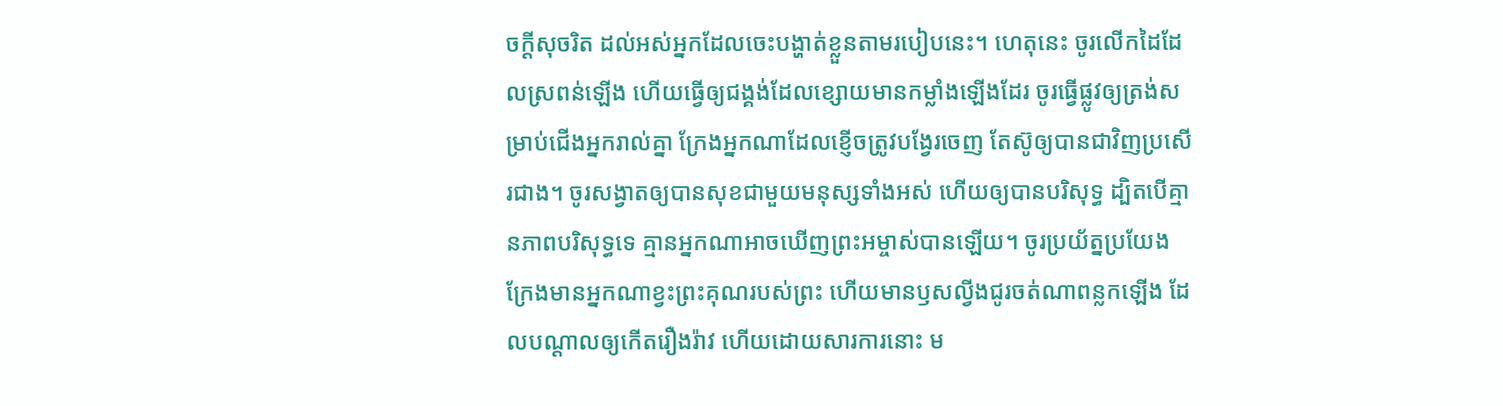ចក្ដីសុចរិត ដល់អស់អ្នកដែលចេះបង្ហាត់ខ្លួនតាមរបៀបនេះ។ ហេតុនេះ ចូរលើកដៃដែលស្រពន់ឡើង ហើយធ្វើឲ្យជង្គង់ដែលខ្សោយមានកម្លាំងឡើងដែរ ចូរធ្វើផ្លូវឲ្យត្រង់សម្រាប់ជើងអ្នករាល់គ្នា ក្រែងអ្នកណាដែលខ្ញើចត្រូវបង្វែរចេញ តែស៊ូឲ្យបានជាវិញប្រសើរជាង។ ចូរសង្វាតឲ្យបានសុខជាមួយមនុស្សទាំងអស់ ហើយឲ្យបានបរិសុទ្ធ ដ្បិតបើគ្មានភាពបរិសុទ្ធទេ គ្មានអ្នកណាអាចឃើញព្រះអម្ចាស់បានឡើយ។ ចូរប្រយ័ត្នប្រយែង ក្រែងមានអ្នកណាខ្វះព្រះគុណរបស់ព្រះ ហើយមានឫសល្វីងជូរចត់ណាពន្លកឡើង ដែលបណ្ដាលឲ្យកើតរឿងរ៉ាវ ហើយដោយសារការនោះ ម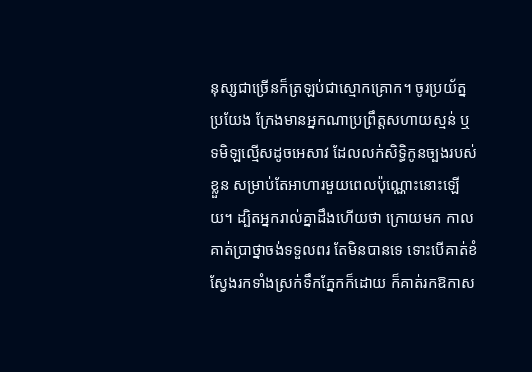នុស្សជាច្រើនក៏ត្រឡប់ជាស្មោកគ្រោក។ ចូរប្រយ័ត្នប្រយែង ក្រែងមានអ្នកណាប្រព្រឹត្តសហាយស្មន់ ឬទមិឡល្មើសដូចអេសាវ ដែលលក់សិទ្ធិកូនច្បងរបស់ខ្លួន សម្រាប់តែអាហារមួយពេលប៉ុណ្ណោះនោះឡើយ។ ដ្បិតអ្នករាល់គ្នាដឹងហើយថា ក្រោយមក កាលគាត់ប្រាថ្នាចង់ទទួលពរ តែមិនបានទេ ទោះបើគាត់ខំស្វែងរកទាំងស្រក់ទឹកភ្នែកក៏ដោយ ក៏គាត់រកឱកាស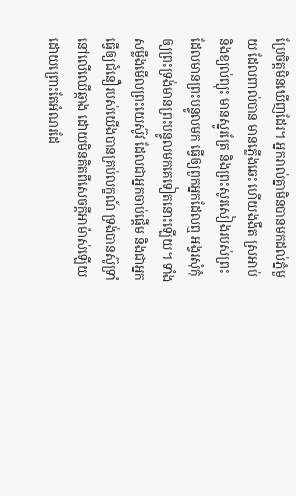ប្រែចិត្តមិនឃើញដែរ។ អ្នករាល់គ្នាមិនបានមកដល់ភ្នំមួយ ដែលពាល់បាន មានភ្លើងឆេះ ហើយងងឹត ស្រអាប់ និងខ្យល់ព្យុះ មានស្នូរត្រែ និងព្រះសូរសៀងរបស់ព្រះដែលមានព្រះបន្ទូលមក ធ្វើឲ្យពួកអ្នកដែលឮ អង្វរសុំកុំឲ្យព្រះទ្រង់មានព្រះបន្ទូលមកគេទៀតនោះឡើយ។ ទាំងសម្លឹងមើលព្រះយេស៊ូវ ដែលជាអ្នកចាប់ផ្តើម និងជាអ្នកធ្វើឲ្យជំនឿរបស់យើងបានគ្រប់លក្ខណ៍ ទ្រង់បានស៊ូទ្រាំនៅលើឈើឆ្កាង ដោយមិនគិតពីសេចក្ដីអាម៉ាស់ឡើយ ដោយព្រោះតែអំណរដែ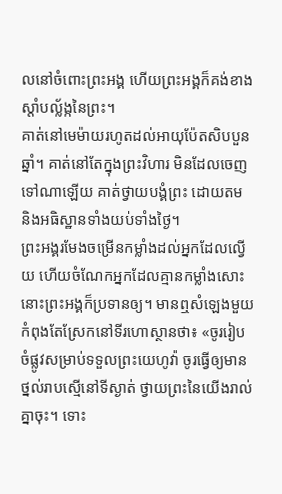លនៅចំពោះព្រះអង្គ ហើយព្រះអង្គក៏គង់ខាងស្តាំបល្ល័ង្កនៃព្រះ។
គាត់នៅមេម៉ាយរហូតដល់អាយុប៉ែតសិបបួនឆ្នាំ។ គាត់នៅតែក្នុងព្រះវិហារ មិនដែលចេញទៅណាឡើយ គាត់ថ្វាយបង្គំព្រះ ដោយតម និងអធិស្ឋានទាំងយប់ទាំងថ្ងៃ។
ព្រះអង្គរមែងចម្រើនកម្លាំងដល់អ្នកដែលល្វើយ ហើយចំណែកអ្នកដែលគ្មានកម្លាំងសោះ នោះព្រះអង្គក៏ប្រទានឲ្យ។ មានឮសំឡេងមួយកំពុងតែស្រែកនៅទីរហោស្ថានថា៖ «ចូររៀបចំផ្លូវសម្រាប់ទទួលព្រះយេហូវ៉ា ចូរធ្វើឲ្យមានថ្នល់រាបស្មើនៅទីស្ងាត់ ថ្វាយព្រះនៃយើងរាល់គ្នាចុះ។ ទោះ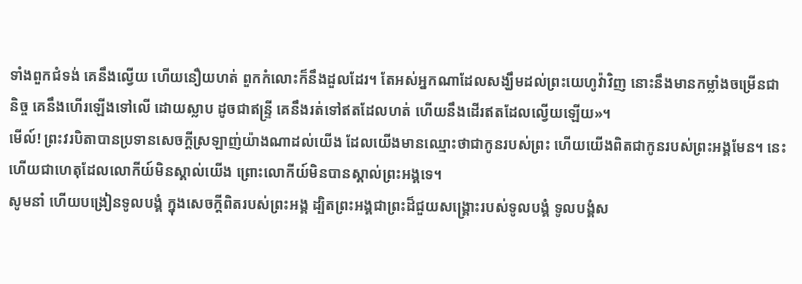ទាំងពួកជំទង់ គេនឹងល្វើយ ហើយនឿយហត់ ពួកកំលោះក៏នឹងដួលដែរ។ តែអស់អ្នកណាដែលសង្ឃឹមដល់ព្រះយេហូវ៉ាវិញ នោះនឹងមានកម្លាំងចម្រើនជានិច្ច គេនឹងហើរឡើងទៅលើ ដោយស្លាប ដូចជាឥន្ទ្រី គេនឹងរត់ទៅឥតដែលហត់ ហើយនឹងដើរឥតដែលល្វើយឡើយ»។
មើល៍! ព្រះវរបិតាបានប្រទានសេចក្ដីស្រឡាញ់យ៉ាងណាដល់យើង ដែលយើងមានឈ្មោះថាជាកូនរបស់ព្រះ ហើយយើងពិតជាកូនរបស់ព្រះអង្គមែន។ នេះហើយជាហេតុដែលលោកីយ៍មិនស្គាល់យើង ព្រោះលោកីយ៍មិនបានស្គាល់ព្រះអង្គទេ។
សូមនាំ ហើយបង្រៀនទូលបង្គំ ក្នុងសេចក្ដីពិតរបស់ព្រះអង្គ ដ្បិតព្រះអង្គជាព្រះដ៏ជួយសង្គ្រោះរបស់ទូលបង្គំ ទូលបង្គំស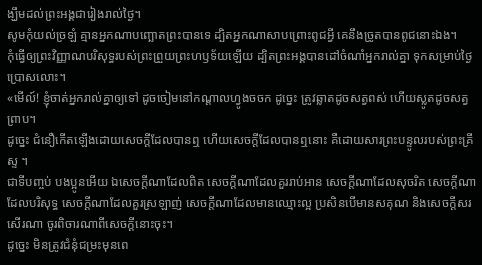ង្ឃឹមដល់ព្រះអង្គជារៀងរាល់ថ្ងៃ។
សូមកុំយល់ច្រឡំ គ្មានអ្នកណាបញ្ឆោតព្រះបានទេ ដ្បិតអ្នកណាសាបព្រោះពូជអ្វី គេនឹងច្រូតបានពូជនោះឯង។
កុំធ្វើឲ្យព្រះវិញ្ញាណបរិសុទ្ធរបស់ព្រះព្រួយព្រះហឫទ័យឡើយ ដ្បិតព្រះអង្គបានដៅចំណាំអ្នករាល់គ្នា ទុកសម្រាប់ថ្ងៃប្រោសលោះ។
«មើល៍! ខ្ញុំចាត់អ្នករាល់គ្នាឲ្យទៅ ដូចចៀមនៅកណ្តាលហ្វូងចចក ដូច្នេះ ត្រូវឆ្លាតដូចសត្វពស់ ហើយស្លូតដូចសត្វព្រាប។
ដូច្នេះ ជំនឿកើតឡើងដោយសេចក្ដីដែលបានឮ ហើយសេចក្ដីដែលបានឮនោះ គឺដោយសារព្រះបន្ទូលរបស់ព្រះគ្រីស្ទ ។
ជាទីបញ្ចប់ បងប្អូនអើយ ឯសេចក្ដីណាដែលពិត សេចក្ដីណាដែលគួររាប់អាន សេចក្ដីណាដែលសុចរិត សេចក្ដីណាដែលបរិសុទ្ធ សេចក្ដីណាដែលគួរស្រឡាញ់ សេចក្ដីណាដែលមានឈ្មោះល្អ ប្រសិនបើមានសគុណ និងសេចក្ដីសរសើរណា ចូរពិចារណាពីសេចក្ដីនោះចុះ។
ដូច្នេះ មិនត្រូវជំនុំជម្រះមុនពេ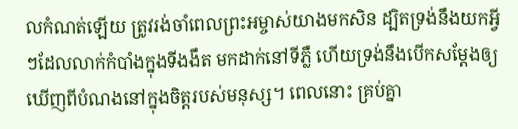លកំណត់ឡើយ ត្រូវរង់ចាំពេលព្រះអម្ចាស់យាងមកសិន ដ្បិតទ្រង់នឹងយកអ្វីៗដែលលាក់កំបាំងក្នុងទីងងឹត មកដាក់នៅទីភ្លឺ ហើយទ្រង់នឹងបើកសម្ដែងឲ្យឃើញពីបំណងនៅក្នុងចិត្តរបស់មនុស្ស។ ពេលនោះ គ្រប់គ្នា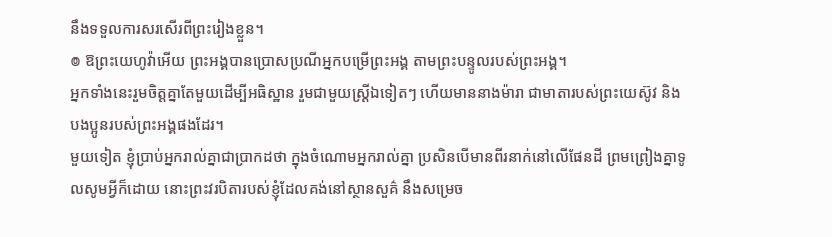នឹងទទួលការសរសើរពីព្រះរៀងខ្លួន។
៙ ឱព្រះយេហូវ៉ាអើយ ព្រះអង្គបានប្រោសប្រណីអ្នកបម្រើព្រះអង្គ តាមព្រះបន្ទូលរបស់ព្រះអង្គ។
អ្នកទាំងនេះរួមចិត្តគ្នាតែមួយដើម្បីអធិស្ឋាន រួមជាមួយស្រ្ដីឯទៀតៗ ហើយមាននាងម៉ារា ជាមាតារបស់ព្រះយេស៊ូវ និងបងប្អូនរបស់ព្រះអង្គផងដែរ។
មួយទៀត ខ្ញុំប្រាប់អ្នករាល់គ្នាជាប្រាកដថា ក្នុងចំណោមអ្នករាល់គ្នា ប្រសិនបើមានពីរនាក់នៅលើផែនដី ព្រមព្រៀងគ្នាទូលសូមអ្វីក៏ដោយ នោះព្រះវរបិតារបស់ខ្ញុំដែលគង់នៅស្ថានសួគ៌ នឹងសម្រេច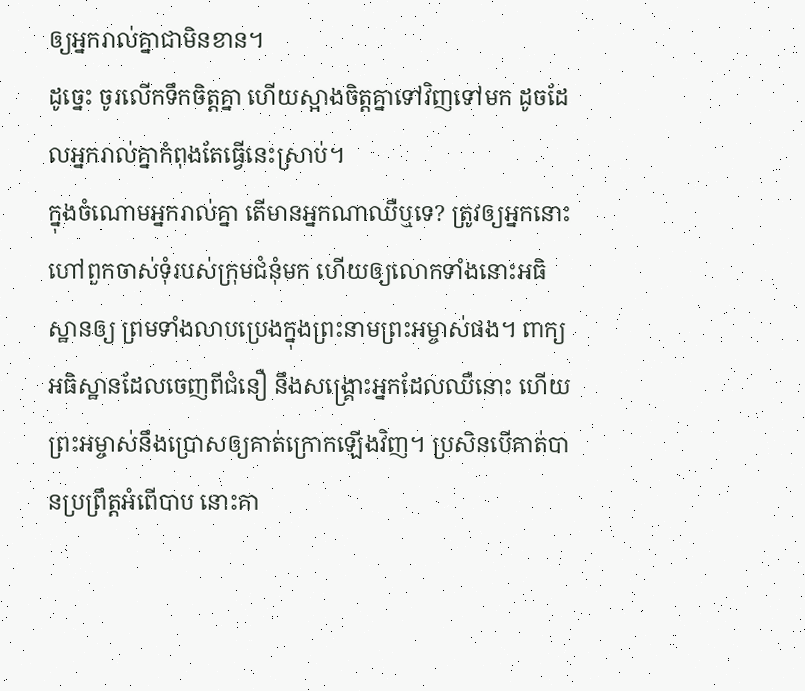ឲ្យអ្នករាល់គ្នាជាមិនខាន។
ដូច្នេះ ចូរលើកទឹកចិត្តគ្នា ហើយស្អាងចិត្តគ្នាទៅវិញទៅមក ដូចដែលអ្នករាល់គ្នាកំពុងតែធ្វើនេះស្រាប់។
ក្នុងចំណោមអ្នករាល់គ្នា តើមានអ្នកណាឈឺឬទេ? ត្រូវឲ្យអ្នកនោះហៅពួកចាស់ទុំរបស់ក្រុមជំនុំមក ហើយឲ្យលោកទាំងនោះអធិស្ឋានឲ្យ ព្រមទាំងលាបប្រេងក្នុងព្រះនាមព្រះអម្ចាស់ផង។ ពាក្យអធិស្ឋានដែលចេញពីជំនឿ នឹងសង្គ្រោះអ្នកដែលឈឺនោះ ហើយព្រះអម្ចាស់នឹងប្រោសឲ្យគាត់ក្រោកឡើងវិញ។ ប្រសិនបើគាត់បានប្រព្រឹត្តអំពើបាប នោះគា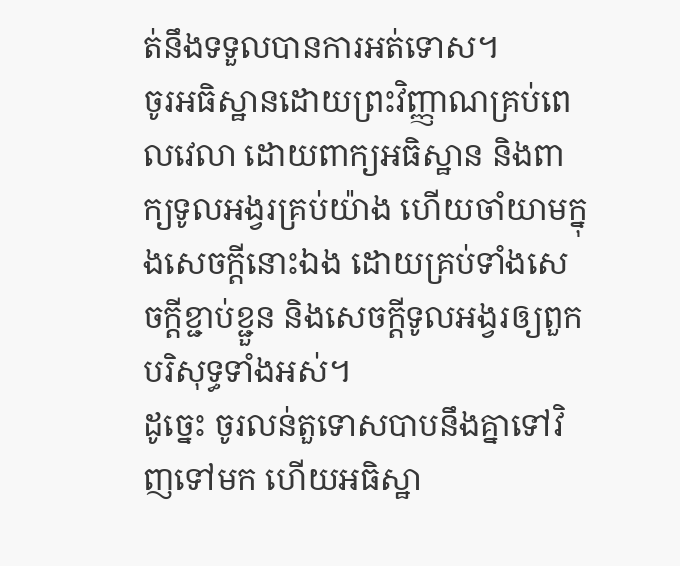ត់នឹងទទួលបានការអត់ទោស។
ចូរអធិស្ឋានដោយព្រះវិញ្ញាណគ្រប់ពេលវេលា ដោយពាក្យអធិស្ឋាន និងពាក្យទូលអង្វរគ្រប់យ៉ាង ហើយចាំយាមក្នុងសេចក្តីនោះឯង ដោយគ្រប់ទាំងសេចក្តីខ្ជាប់ខ្ជួន និងសេចក្តីទូលអង្វរឲ្យពួកបរិសុទ្ធទាំងអស់។
ដូច្នេះ ចូរលន់តួទោសបាបនឹងគ្នាទៅវិញទៅមក ហើយអធិស្ឋា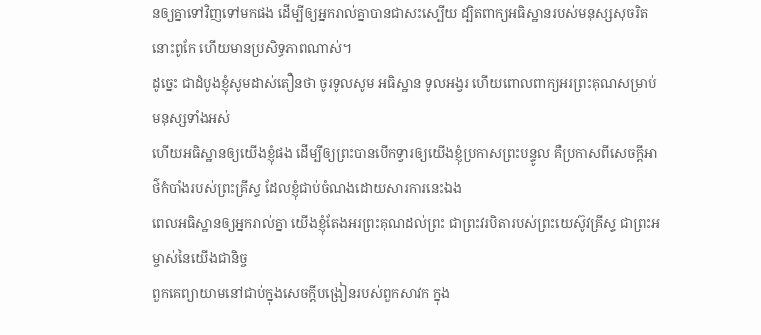នឲ្យគ្នាទៅវិញទៅមកផង ដើម្បីឲ្យអ្នករាល់គ្នាបានជាសះស្បើយ ដ្បិតពាក្យអធិស្ឋានរបស់មនុស្សសុចរិត នោះពូកែ ហើយមានប្រសិទ្ធភាពណាស់។
ដូច្នេះ ជាដំបូងខ្ញុំសូមដាស់តឿនថា ចូរទូលសូម អធិស្ឋាន ទូលអង្វរ ហើយពោលពាក្យអរព្រះគុណសម្រាប់មនុស្សទាំងអស់
ហើយអធិស្ឋានឲ្យយើងខ្ញុំផង ដើម្បីឲ្យព្រះបានបើកទ្វារឲ្យយើងខ្ញុំប្រកាសព្រះបន្ទូល គឺប្រកាសពីសេចក្ដីអាថ៌កំបាំងរបស់ព្រះគ្រីស្ទ ដែលខ្ញុំជាប់ចំណងដោយសារការនេះឯង
ពេលអធិស្ឋានឲ្យអ្នករាល់គ្នា យើងខ្ញុំតែងអរព្រះគុណដល់ព្រះ ជាព្រះវរបិតារបស់ព្រះយេស៊ូវគ្រីស្ទ ជាព្រះអម្ចាស់នៃយើងជានិច្ច
ពួកគេព្យាយាមនៅជាប់ក្នុងសេចក្តីបង្រៀនរបស់ពួកសាវក ក្នុង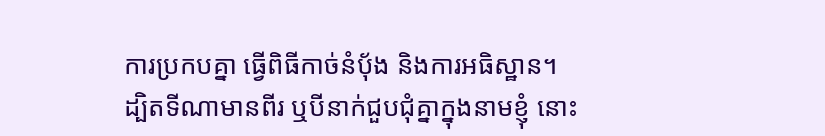ការប្រកបគ្នា ធ្វើពិធីកាច់នំបុ័ង និងការអធិស្ឋាន។
ដ្បិតទីណាមានពីរ ឬបីនាក់ជួបជុំគ្នាក្នុងនាមខ្ញុំ នោះ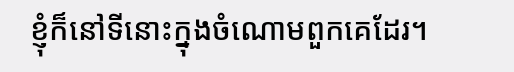ខ្ញុំក៏នៅទីនោះក្នុងចំណោមពួកគេដែរ។